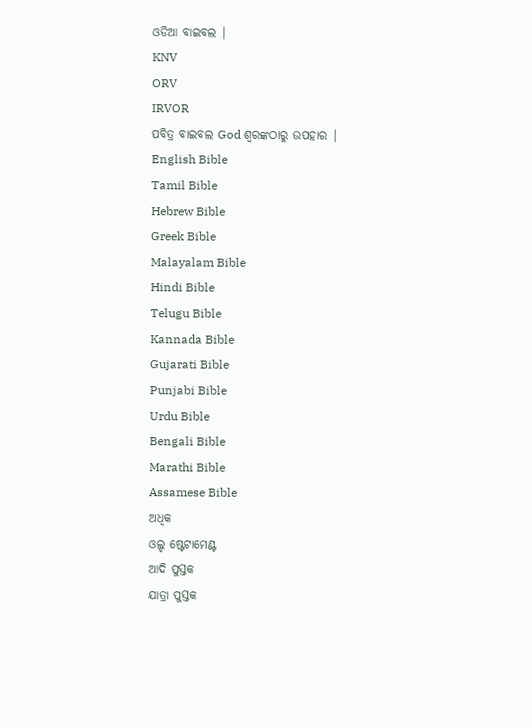ଓଡିଆ ବାଇବଲ |
KNV
ORV
IRVOR
ପବିତ୍ର ବାଇବଲ God ଶ୍ବରଙ୍କଠାରୁ ଉପହାର |
English Bible
Tamil Bible
Hebrew Bible
Greek Bible
Malayalam Bible
Hindi Bible
Telugu Bible
Kannada Bible
Gujarati Bible
Punjabi Bible
Urdu Bible
Bengali Bible
Marathi Bible
Assamese Bible
ଅଧିକ
ଓଲ୍ଡ ଷ୍ଟେଟାମେଣ୍ଟ
ଆଦି ପୁସ୍ତକ
ଯାତ୍ରା ପୁସ୍ତକ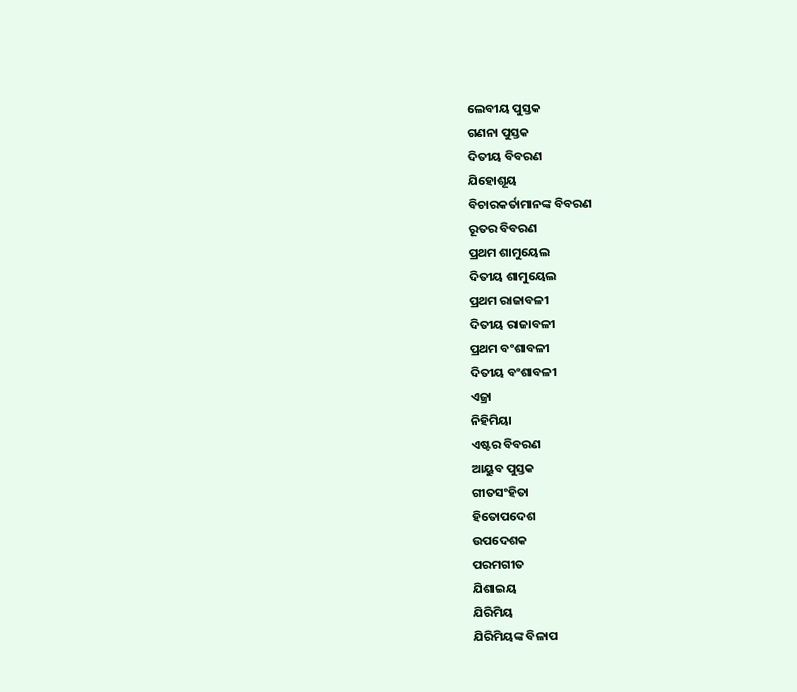ଲେବୀୟ ପୁସ୍ତକ
ଗଣନା ପୁସ୍ତକ
ଦିତୀୟ ବିବରଣ
ଯିହୋଶୂୟ
ବିଚାରକର୍ତାମାନଙ୍କ ବିବରଣ
ରୂତର ବିବରଣ
ପ୍ରଥମ ଶାମୁୟେଲ
ଦିତୀୟ ଶାମୁୟେଲ
ପ୍ରଥମ ରାଜାବଳୀ
ଦିତୀୟ ରାଜାବଳୀ
ପ୍ରଥମ ବଂଶାବଳୀ
ଦିତୀୟ ବଂଶାବଳୀ
ଏଜ୍ରା
ନିହିମିୟା
ଏଷ୍ଟର ବିବରଣ
ଆୟୁବ ପୁସ୍ତକ
ଗୀତସଂହିତା
ହିତୋପଦେଶ
ଉପଦେଶକ
ପରମଗୀତ
ଯିଶାଇୟ
ଯିରିମିୟ
ଯିରିମିୟଙ୍କ ବିଳାପ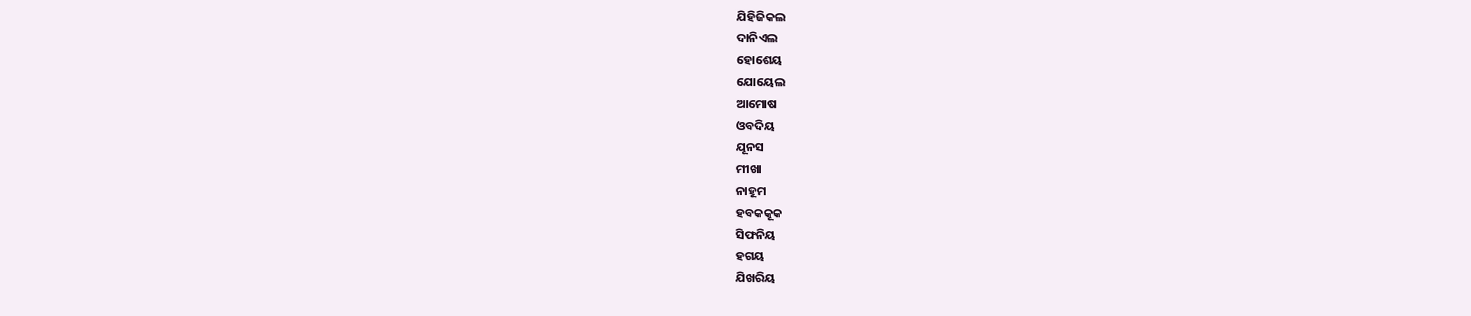ଯିହିଜିକଲ
ଦାନିଏଲ
ହୋଶେୟ
ଯୋୟେଲ
ଆମୋଷ
ଓବଦିୟ
ଯୂନସ
ମୀଖା
ନାହୂମ
ହବକକୂକ
ସିଫନିୟ
ହଗୟ
ଯିଖରିୟ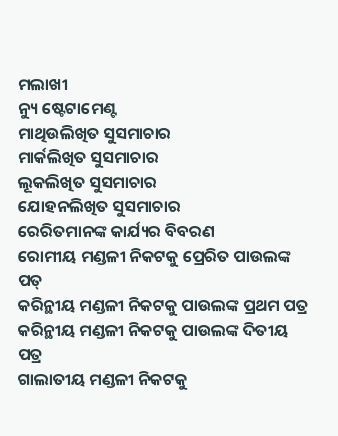ମଲାଖୀ
ନ୍ୟୁ ଷ୍ଟେଟାମେଣ୍ଟ
ମାଥିଉଲିଖିତ ସୁସମାଚାର
ମାର୍କଲିଖିତ ସୁସମାଚାର
ଲୂକଲିଖିତ ସୁସମାଚାର
ଯୋହନଲିଖିତ ସୁସମାଚାର
ରେରିତମାନଙ୍କ କାର୍ଯ୍ୟର ବିବରଣ
ରୋମୀୟ ମଣ୍ଡଳୀ ନିକଟକୁ ପ୍ରେରିତ ପାଉଲଙ୍କ ପତ୍
କରିନ୍ଥୀୟ ମଣ୍ଡଳୀ ନିକଟକୁ ପାଉଲଙ୍କ ପ୍ରଥମ ପତ୍ର
କରିନ୍ଥୀୟ ମଣ୍ଡଳୀ ନିକଟକୁ ପାଉଲଙ୍କ ଦିତୀୟ ପତ୍ର
ଗାଲାତୀୟ ମଣ୍ଡଳୀ ନିକଟକୁ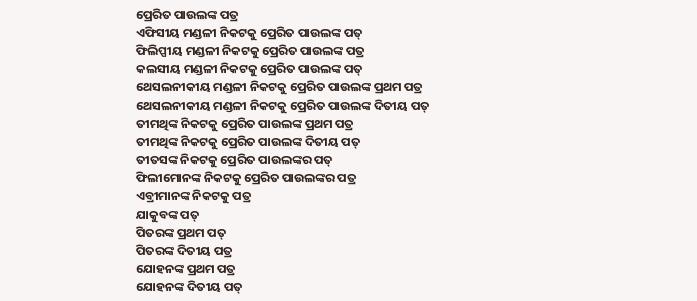ପ୍ରେରିତ ପାଉଲଙ୍କ ପତ୍ର
ଏଫିସୀୟ ମଣ୍ଡଳୀ ନିକଟକୁ ପ୍ରେରିତ ପାଉଲଙ୍କ ପତ୍
ଫିଲିପ୍ପୀୟ ମଣ୍ଡଳୀ ନିକଟକୁ ପ୍ରେରିତ ପାଉଲଙ୍କ ପତ୍ର
କଲସୀୟ ମଣ୍ଡଳୀ ନିକଟକୁ ପ୍ରେରିତ ପାଉଲଙ୍କ ପତ୍
ଥେସଲନୀକୀୟ ମଣ୍ଡଳୀ ନିକଟକୁ ପ୍ରେରିତ ପାଉଲଙ୍କ ପ୍ରଥମ ପତ୍ର
ଥେସଲନୀକୀୟ ମଣ୍ଡଳୀ ନିକଟକୁ ପ୍ରେରିତ ପାଉଲଙ୍କ ଦିତୀୟ ପତ୍
ତୀମଥିଙ୍କ ନିକଟକୁ ପ୍ରେରିତ ପାଉଲଙ୍କ ପ୍ରଥମ ପତ୍ର
ତୀମଥିଙ୍କ ନିକଟକୁ ପ୍ରେରିତ ପାଉଲଙ୍କ ଦିତୀୟ ପତ୍
ତୀତସଙ୍କ ନିକଟକୁ ପ୍ରେରିତ ପାଉଲଙ୍କର ପତ୍
ଫିଲୀମୋନଙ୍କ ନିକଟକୁ ପ୍ରେରିତ ପାଉଲଙ୍କର ପତ୍ର
ଏବ୍ରୀମାନଙ୍କ ନିକଟକୁ ପତ୍ର
ଯାକୁବଙ୍କ ପତ୍
ପିତରଙ୍କ ପ୍ରଥମ ପତ୍
ପିତରଙ୍କ ଦିତୀୟ ପତ୍ର
ଯୋହନଙ୍କ ପ୍ରଥମ ପତ୍ର
ଯୋହନଙ୍କ ଦିତୀୟ ପତ୍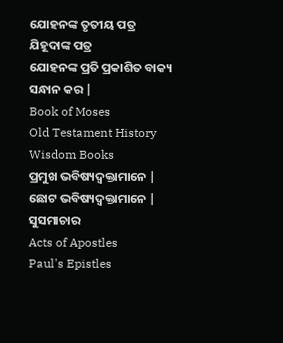ଯୋହନଙ୍କ ତୃତୀୟ ପତ୍ର
ଯିହୂଦାଙ୍କ ପତ୍ର
ଯୋହନଙ୍କ ପ୍ରତି ପ୍ରକାଶିତ ବାକ୍ୟ
ସନ୍ଧାନ କର |
Book of Moses
Old Testament History
Wisdom Books
ପ୍ରମୁଖ ଭବିଷ୍ୟଦ୍ବକ୍ତାମାନେ |
ଛୋଟ ଭବିଷ୍ୟଦ୍ବକ୍ତାମାନେ |
ସୁସମାଚାର
Acts of Apostles
Paul's Epistles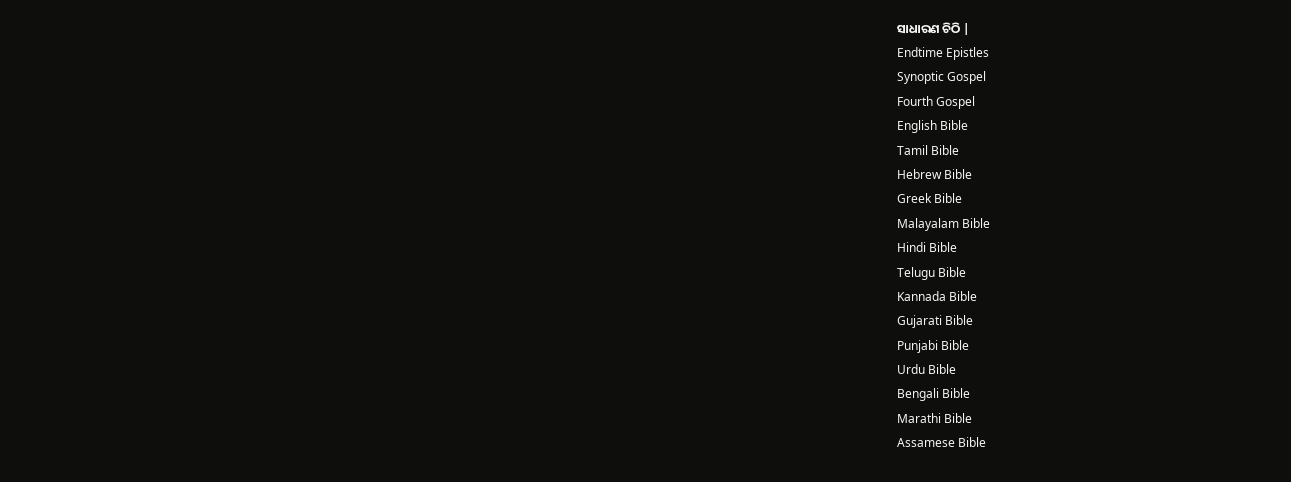ସାଧାରଣ ଚିଠି |
Endtime Epistles
Synoptic Gospel
Fourth Gospel
English Bible
Tamil Bible
Hebrew Bible
Greek Bible
Malayalam Bible
Hindi Bible
Telugu Bible
Kannada Bible
Gujarati Bible
Punjabi Bible
Urdu Bible
Bengali Bible
Marathi Bible
Assamese Bible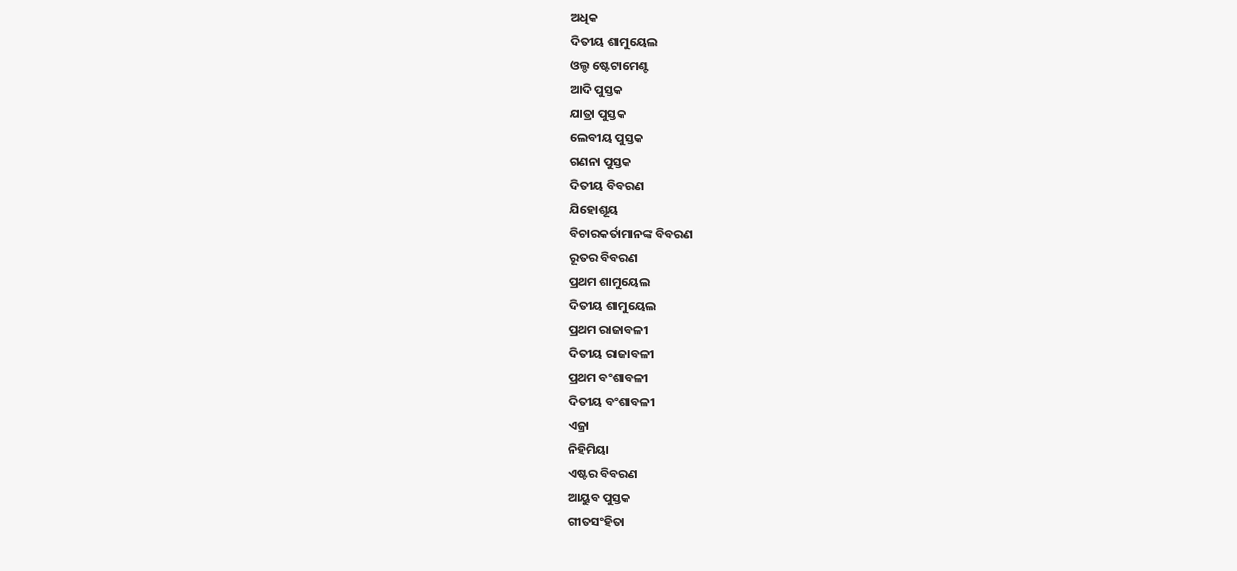ଅଧିକ
ଦିତୀୟ ଶାମୁୟେଲ
ଓଲ୍ଡ ଷ୍ଟେଟାମେଣ୍ଟ
ଆଦି ପୁସ୍ତକ
ଯାତ୍ରା ପୁସ୍ତକ
ଲେବୀୟ ପୁସ୍ତକ
ଗଣନା ପୁସ୍ତକ
ଦିତୀୟ ବିବରଣ
ଯିହୋଶୂୟ
ବିଚାରକର୍ତାମାନଙ୍କ ବିବରଣ
ରୂତର ବିବରଣ
ପ୍ରଥମ ଶାମୁୟେଲ
ଦିତୀୟ ଶାମୁୟେଲ
ପ୍ରଥମ ରାଜାବଳୀ
ଦିତୀୟ ରାଜାବଳୀ
ପ୍ରଥମ ବଂଶାବଳୀ
ଦିତୀୟ ବଂଶାବଳୀ
ଏଜ୍ରା
ନିହିମିୟା
ଏଷ୍ଟର ବିବରଣ
ଆୟୁବ ପୁସ୍ତକ
ଗୀତସଂହିତା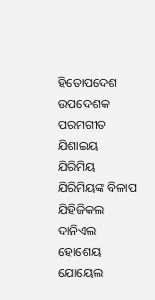ହିତୋପଦେଶ
ଉପଦେଶକ
ପରମଗୀତ
ଯିଶାଇୟ
ଯିରିମିୟ
ଯିରିମିୟଙ୍କ ବିଳାପ
ଯିହିଜିକଲ
ଦାନିଏଲ
ହୋଶେୟ
ଯୋୟେଲ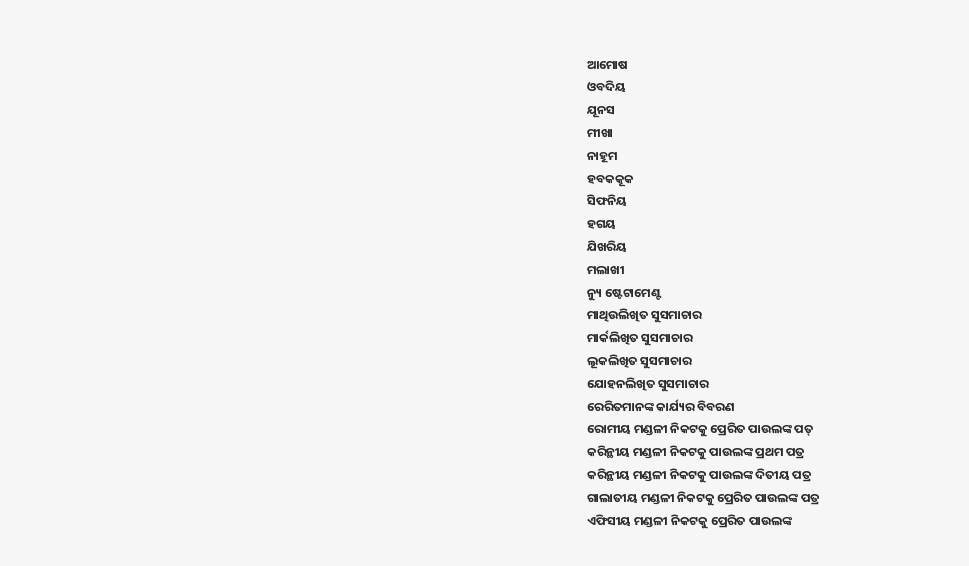ଆମୋଷ
ଓବଦିୟ
ଯୂନସ
ମୀଖା
ନାହୂମ
ହବକକୂକ
ସିଫନିୟ
ହଗୟ
ଯିଖରିୟ
ମଲାଖୀ
ନ୍ୟୁ ଷ୍ଟେଟାମେଣ୍ଟ
ମାଥିଉଲିଖିତ ସୁସମାଚାର
ମାର୍କଲିଖିତ ସୁସମାଚାର
ଲୂକଲିଖିତ ସୁସମାଚାର
ଯୋହନଲିଖିତ ସୁସମାଚାର
ରେରିତମାନଙ୍କ କାର୍ଯ୍ୟର ବିବରଣ
ରୋମୀୟ ମଣ୍ଡଳୀ ନିକଟକୁ ପ୍ରେରିତ ପାଉଲଙ୍କ ପତ୍
କରିନ୍ଥୀୟ ମଣ୍ଡଳୀ ନିକଟକୁ ପାଉଲଙ୍କ ପ୍ରଥମ ପତ୍ର
କରିନ୍ଥୀୟ ମଣ୍ଡଳୀ ନିକଟକୁ ପାଉଲଙ୍କ ଦିତୀୟ ପତ୍ର
ଗାଲାତୀୟ ମଣ୍ଡଳୀ ନିକଟକୁ ପ୍ରେରିତ ପାଉଲଙ୍କ ପତ୍ର
ଏଫିସୀୟ ମଣ୍ଡଳୀ ନିକଟକୁ ପ୍ରେରିତ ପାଉଲଙ୍କ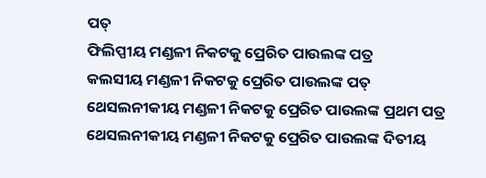ପତ୍
ଫିଲିପ୍ପୀୟ ମଣ୍ଡଳୀ ନିକଟକୁ ପ୍ରେରିତ ପାଉଲଙ୍କ ପତ୍ର
କଲସୀୟ ମଣ୍ଡଳୀ ନିକଟକୁ ପ୍ରେରିତ ପାଉଲଙ୍କ ପତ୍
ଥେସଲନୀକୀୟ ମଣ୍ଡଳୀ ନିକଟକୁ ପ୍ରେରିତ ପାଉଲଙ୍କ ପ୍ରଥମ ପତ୍ର
ଥେସଲନୀକୀୟ ମଣ୍ଡଳୀ ନିକଟକୁ ପ୍ରେରିତ ପାଉଲଙ୍କ ଦିତୀୟ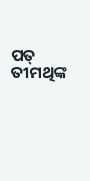ପତ୍
ତୀମଥିଙ୍କ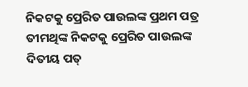ନିକଟକୁ ପ୍ରେରିତ ପାଉଲଙ୍କ ପ୍ରଥମ ପତ୍ର
ତୀମଥିଙ୍କ ନିକଟକୁ ପ୍ରେରିତ ପାଉଲଙ୍କ ଦିତୀୟ ପତ୍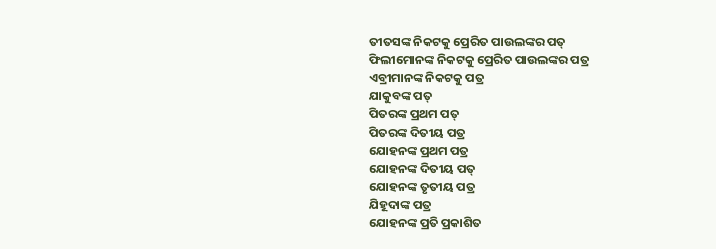ତୀତସଙ୍କ ନିକଟକୁ ପ୍ରେରିତ ପାଉଲଙ୍କର ପତ୍
ଫିଲୀମୋନଙ୍କ ନିକଟକୁ ପ୍ରେରିତ ପାଉଲଙ୍କର ପତ୍ର
ଏବ୍ରୀମାନଙ୍କ ନିକଟକୁ ପତ୍ର
ଯାକୁବଙ୍କ ପତ୍
ପିତରଙ୍କ ପ୍ରଥମ ପତ୍
ପିତରଙ୍କ ଦିତୀୟ ପତ୍ର
ଯୋହନଙ୍କ ପ୍ରଥମ ପତ୍ର
ଯୋହନଙ୍କ ଦିତୀୟ ପତ୍
ଯୋହନଙ୍କ ତୃତୀୟ ପତ୍ର
ଯିହୂଦାଙ୍କ ପତ୍ର
ଯୋହନଙ୍କ ପ୍ରତି ପ୍ରକାଶିତ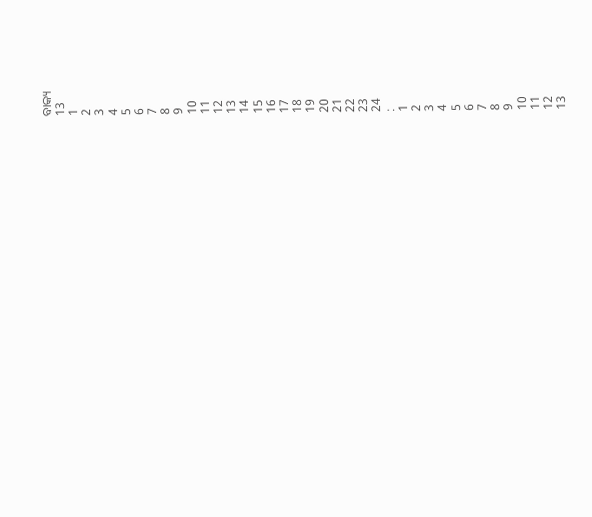ବାକ୍ୟ
13
1
2
3
4
5
6
7
8
9
10
11
12
13
14
15
16
17
18
19
20
21
22
23
24
:
1
2
3
4
5
6
7
8
9
10
11
12
13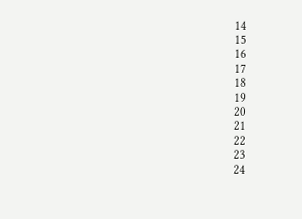14
15
16
17
18
19
20
21
22
23
24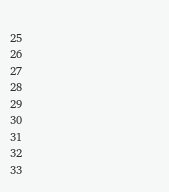25
26
27
28
29
30
31
32
33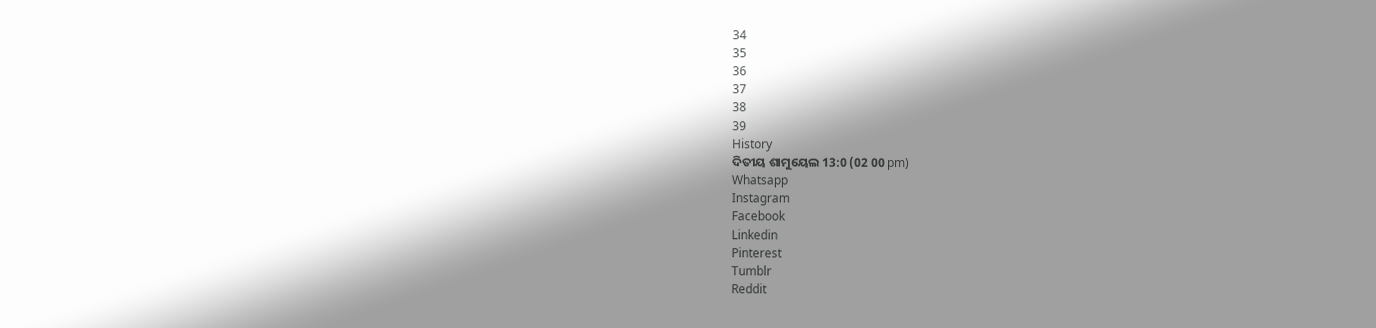34
35
36
37
38
39
History
ଦିତୀୟ ଶାମୁୟେଲ 13:0 (02 00 pm)
Whatsapp
Instagram
Facebook
Linkedin
Pinterest
Tumblr
Reddit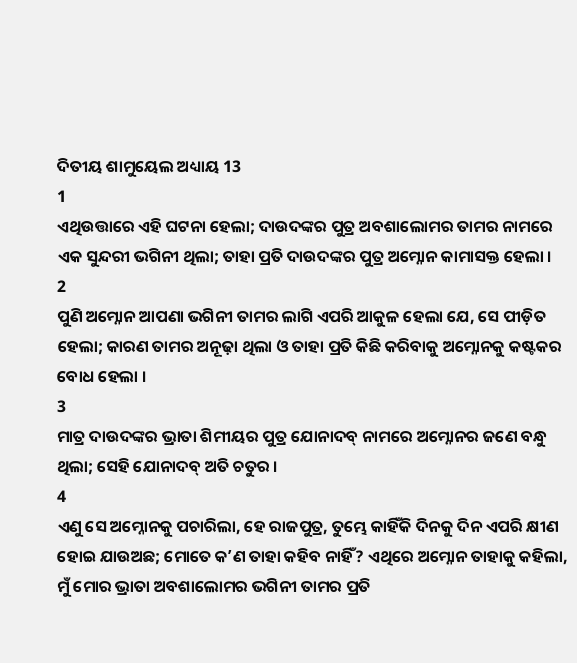ଦିତୀୟ ଶାମୁୟେଲ ଅଧ୍ୟାୟ 13
1
ଏଥିଉତ୍ତାରେ ଏହି ଘଟନା ହେଲା; ଦାଉଦଙ୍କର ପୁତ୍ର ଅବଶାଲୋମର ତାମର ନାମରେ ଏକ ସୁନ୍ଦରୀ ଭଗିନୀ ଥିଲା; ତାହା ପ୍ରତି ଦାଉଦଙ୍କର ପୁତ୍ର ଅମ୍ନୋନ କାମାସକ୍ତ ହେଲା ।
2
ପୁଣି ଅମ୍ନୋନ ଆପଣା ଭଗିନୀ ତାମର ଲାଗି ଏପରି ଆକୁଳ ହେଲା ଯେ, ସେ ପୀଡ଼ିତ ହେଲା; କାରଣ ତାମର ଅନୂଢ଼ା ଥିଲା ଓ ତାହା ପ୍ରତି କିଛି କରିବାକୁ ଅମ୍ନୋନକୁ କଷ୍ଟକର ବୋଧ ହେଲା ।
3
ମାତ୍ର ଦାଉଦଙ୍କର ଭ୍ରାତା ଶିମୀୟର ପୁତ୍ର ଯୋନାଦବ୍ ନାମରେ ଅମ୍ନୋନର ଜଣେ ବନ୍ଧୁ ଥିଲା; ସେହି ଯୋନାଦବ୍ ଅତି ଚତୁର ।
4
ଏଣୁ ସେ ଅମ୍ନୋନକୁ ପଚାରିଲା, ହେ ରାଜପୁତ୍ର, ତୁମ୍ଭେ କାହିଁକି ଦିନକୁ ଦିନ ଏପରି କ୍ଷୀଣ ହୋଇ ଯାଉଅଛ; ମୋତେ କʼଣ ତାହା କହିବ ନାହିଁ? ଏଥିରେ ଅମ୍ନୋନ ତାହାକୁ କହିଲା, ମୁଁ ମୋର ଭ୍ରାତା ଅବଶାଲୋମର ଭଗିନୀ ତାମର ପ୍ରତି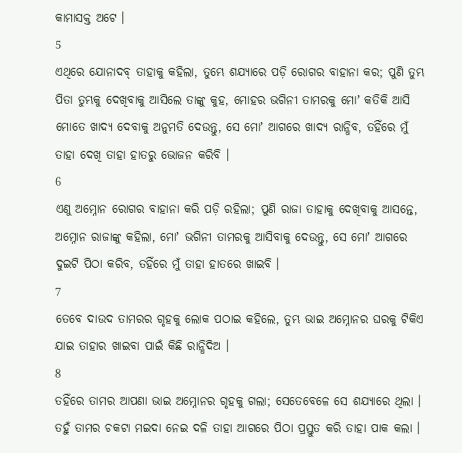କାମାସକ୍ତ ଅଟେ ।
5
ଏଥିରେ ଯୋନାଦବ୍ ତାହାକୁ କହିଲା, ତୁମ୍ଭେ ଶଯ୍ୟାରେ ପଡ଼ି ରୋଗର ବାହାନା କର; ପୁଣି ତୁମ୍ଭ ପିତା ତୁମ୍ଭକୁ ଦେଖିବାକୁ ଆସିଲେ ତାଙ୍କୁ କୁହ, ମୋହର ଭଗିନୀ ତାମରକୁ ମୋʼ କତିକି ଆସି ମୋତେ ଖାଦ୍ୟ ଦେବାକୁ ଅନୁମତି ଦେଉନ୍ତୁ, ସେ ମୋʼ ଆଗରେ ଖାଦ୍ୟ ରାନ୍ଧିବ, ତହିଁରେ ମୁଁ ତାହା ଦେଖି ତାହା ହାତରୁ ଭୋଜନ କରିବି ।
6
ଏଣୁ ଅମ୍ନୋନ ରୋଗର ବାହାନା କରି ପଡ଼ି ରହିଲା; ପୁଣି ରାଜା ତାହାକୁ ଦେଖିବାକୁ ଆସନ୍ତେ, ଅମ୍ନୋନ ରାଜାଙ୍କୁ କହିଲା, ମୋʼ ଭଗିନୀ ତାମରକୁ ଆସିବାକୁ ଦେଉନ୍ତୁ, ସେ ମୋʼ ଆଗରେ ଦୁଇଟି ପିଠା କରିବ, ତହିଁରେ ମୁଁ ତାହା ହାତରେ ଖାଇବି ।
7
ତେବେ ଦାଉଦ ତାମରର ଗୃହକୁ ଲୋକ ପଠାଇ କହିଲେ, ତୁମ୍ଭ ଭାଇ ଅମ୍ନୋନର ଘରକୁ ଟିକିଏ ଯାଇ ତାହାର ଖାଇବା ପାଇଁ କିଛି ରାନ୍ଧିଦିଅ ।
8
ତହିଁରେ ତାମର ଆପଣା ଭାଇ ଅମ୍ନୋନର ଗୃହକୁ ଗଲା; ସେତେବେଳେ ସେ ଶଯ୍ୟାରେ ଥିଲା । ତହୁଁ ତାମର ଚକଟା ମଇଦା ନେଇ ଦଳି ତାହା ଆଗରେ ପିଠା ପ୍ରସ୍ତୁତ କରି ତାହା ପାକ କଲା ।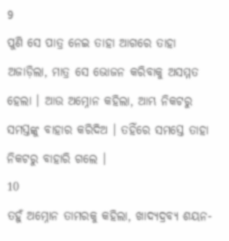9
ପୁଣି ସେ ପାତ୍ର ନେଇ ତାହା ଆଗରେ ତାହା ଅଜାଡ଼ିଲା, ମାତ୍ର ସେ ଭୋଜନ କରିବାକୁ ଅସମ୍ମତ ହେଲା । ଆଉ ଅମ୍ନୋନ କହିଲା, ଆମ୍ଭ ନିକଟରୁ ସମସ୍ତଙ୍କୁ ବାହାର କରିଦିଅ । ତହିଁରେ ସମସ୍ତେ ତାହା ନିକଟରୁ ବାହାରି ଗଲେ ।
10
ତହୁଁ ଅମ୍ନୋନ ତାମରକୁ କହିଲା, ଖାଦ୍ୟଦ୍ରବ୍ୟ ଶୟନ-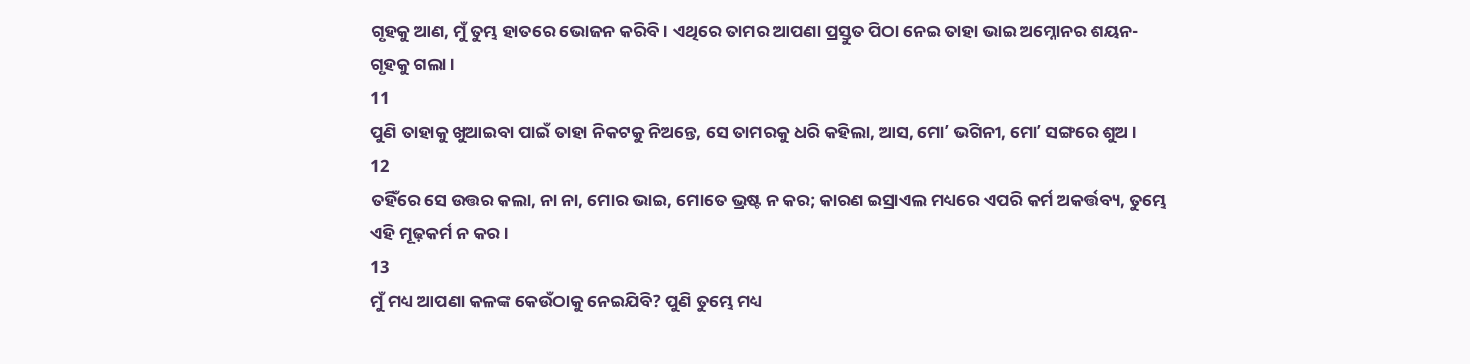ଗୃହକୁ ଆଣ, ମୁଁ ତୁମ୍ଭ ହାତରେ ଭୋଜନ କରିବି । ଏଥିରେ ତାମର ଆପଣା ପ୍ରସ୍ତୁତ ପିଠା ନେଇ ତାହା ଭାଇ ଅମ୍ନୋନର ଶୟନ-ଗୃହକୁ ଗଲା ।
11
ପୁଣି ତାହାକୁ ଖୁଆଇବା ପାଇଁ ତାହା ନିକଟକୁ ନିଅନ୍ତେ, ସେ ତାମରକୁ ଧରି କହିଲା, ଆସ, ମୋʼ ଭଗିନୀ, ମୋʼ ସଙ୍ଗରେ ଶୁଅ ।
12
ତହିଁରେ ସେ ଉତ୍ତର କଲା, ନା ନା, ମୋର ଭାଇ, ମୋତେ ଭ୍ରଷ୍ଟ ନ କର; କାରଣ ଇସ୍ରାଏଲ ମଧ୍ୟରେ ଏପରି କର୍ମ ଅକର୍ତ୍ତବ୍ୟ, ତୁମ୍ଭେ ଏହି ମୂଢ଼କର୍ମ ନ କର ।
13
ମୁଁ ମଧ୍ୟ ଆପଣା କଳଙ୍କ କେଉଁଠାକୁ ନେଇଯିବି? ପୁଣି ତୁମ୍ଭେ ମଧ୍ୟ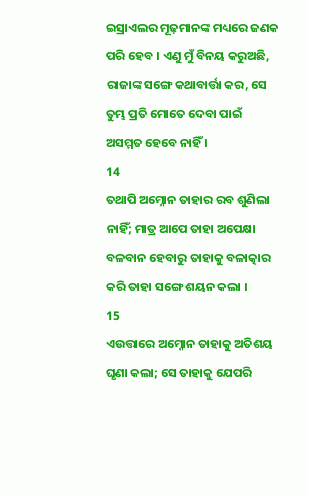ଇସ୍ରାଏଲର ମୂଢ଼ମାନଙ୍କ ମଧ୍ୟରେ ଜଣକ ପରି ହେବ । ଏଣୁ ମୁଁ ବିନୟ କରୁଅଛି, ରାଜାଙ୍କ ସଙ୍ଗେ କଥାବାର୍ତ୍ତା କର, ସେ ତୁମ୍ଭ ପ୍ରତି ମୋତେ ଦେବା ପାଇଁ ଅସମ୍ମତ ହେବେ ନାହିଁ ।
14
ତଥାପି ଅମ୍ନୋନ ତାହାର ରବ ଶୁଣିଲା ନାହିଁ; ମାତ୍ର ଆପେ ତାହା ଅପେକ୍ଷା ବଳବାନ ହେବାରୁ ତାହାକୁ ବଳାତ୍କାର କରି ତାହା ସଙ୍ଗେ ଶୟନ କଲା ।
15
ଏଉତ୍ତାରେ ଅମ୍ନୋନ ତାହାକୁ ଅତିଶୟ ଘୃଣା କଲା; ସେ ତାହାକୁ ଯେପରି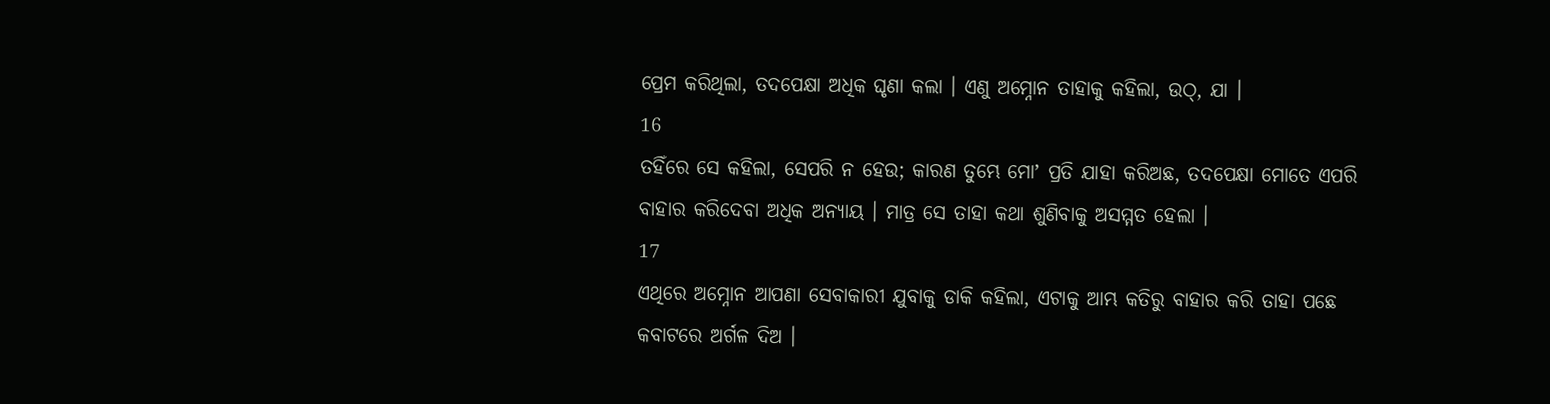ପ୍ରେମ କରିଥିଲା, ତଦପେକ୍ଷା ଅଧିକ ଘୃଣା କଲା । ଏଣୁ ଅମ୍ନୋନ ତାହାକୁ କହିଲା, ଉଠ୍, ଯା ।
16
ତହିଁରେ ସେ କହିଲା, ସେପରି ନ ହେଉ; କାରଣ ତୁମ୍ଭେ ମୋʼ ପ୍ରତି ଯାହା କରିଅଛ, ତଦପେକ୍ଷା ମୋତେ ଏପରି ବାହାର କରିଦେବା ଅଧିକ ଅନ୍ୟାୟ । ମାତ୍ର ସେ ତାହା କଥା ଶୁଣିବାକୁ ଅସମ୍ମତ ହେଲା ।
17
ଏଥିରେ ଅମ୍ନୋନ ଆପଣା ସେବାକାରୀ ଯୁବାକୁ ଡାକି କହିଲା, ଏଟାକୁ ଆମ୍ଭ କତିରୁ ବାହାର କରି ତାହା ପଛେ କବାଟରେ ଅର୍ଗଳ ଦିଅ ।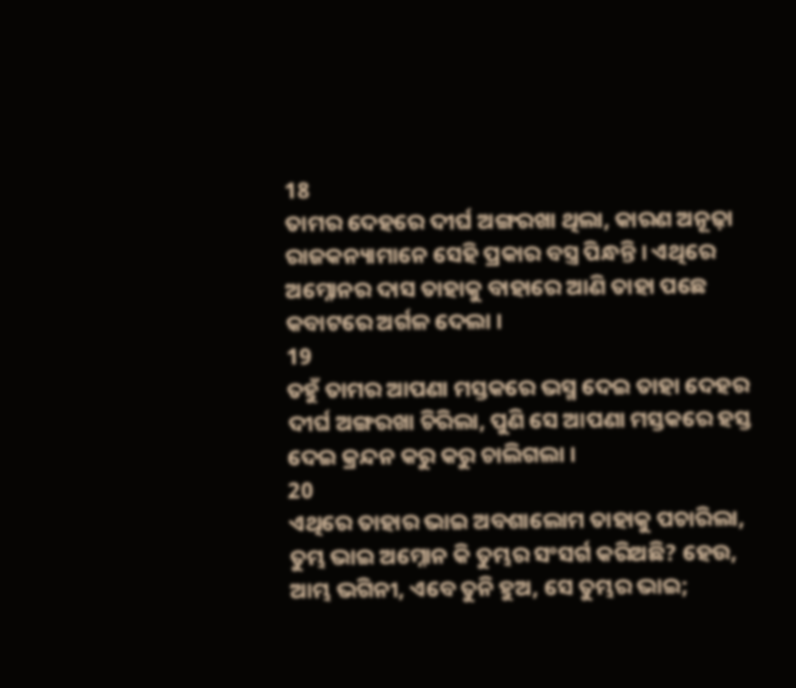18
ତାମର ଦେହରେ ଦୀର୍ଘ ଅଙ୍ଗରଖା ଥିଲା, କାରଣ ଅନୂଢ଼ା ରାଜକନ୍ୟାମାନେ ସେହି ପ୍ରକାର ବସ୍ତ୍ର ପିନ୍ଧନ୍ତି । ଏଥିରେ ଅମ୍ନୋନର ଦାସ ତାହାକୁ ବାହାରେ ଆଣି ତାହା ପଛେ କବାଟରେ ଅର୍ଗଳ ଦେଲା ।
19
ତହୁଁ ତାମର ଆପଣା ମସ୍ତକରେ ଭସ୍ମ ଦେଇ ତାହା ଦେହର ଦୀର୍ଘ ଅଙ୍ଗରଖା ଚିରିଲା, ପୁଣି ସେ ଆପଣା ମସ୍ତକରେ ହସ୍ତ ଦେଇ କ୍ରନ୍ଦନ କରୁ କରୁ ଚାଲିଗଲା ।
20
ଏଥିରେ ତାହାର ଭାଇ ଅବଶାଲୋମ ତାହାକୁ ପଚାରିଲା, ତୁମ୍ଭ ଭାଇ ଅମ୍ନୋନ କି ତୁମ୍ଭର ସଂସର୍ଗ କରିଅଛି? ହେଉ, ଆମ୍ଭ ଭଗିନୀ, ଏବେ ତୁନି ହୁଅ, ସେ ତୁମ୍ଭର ଭାଇ;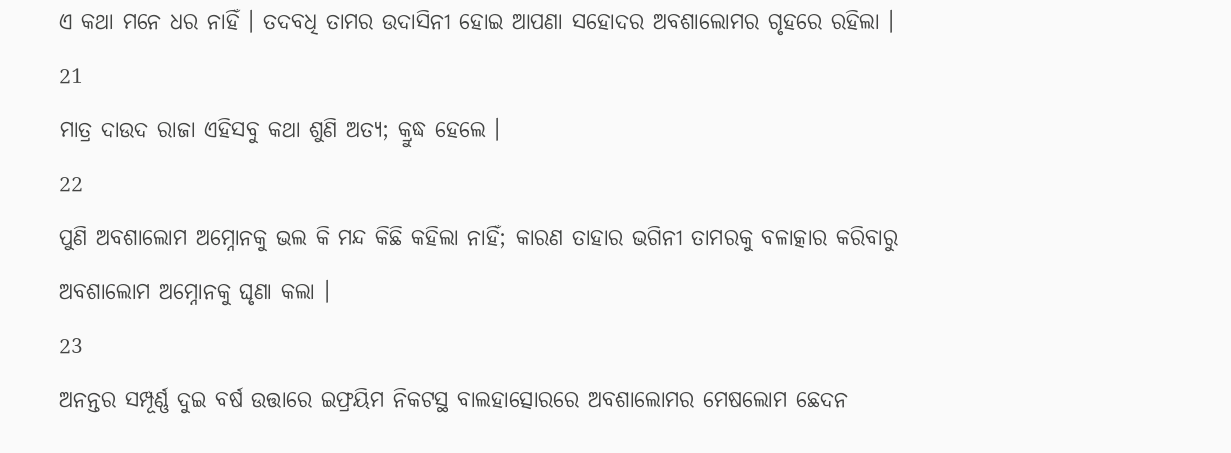ଏ କଥା ମନେ ଧର ନାହିଁ । ତଦବଧି ତାମର ଉଦାସିନୀ ହୋଇ ଆପଣା ସହୋଦର ଅବଶାଲୋମର ଗୃହରେ ରହିଲା ।
21
ମାତ୍ର ଦାଉଦ ରାଜା ଏହିସବୁ କଥା ଶୁଣି ଅତ୍ୟ; କ୍ରୁଦ୍ଧ ହେଲେ ।
22
ପୁଣି ଅବଶାଲୋମ ଅମ୍ନୋନକୁ ଭଲ କି ମନ୍ଦ କିଛି କହିଲା ନାହିଁ; କାରଣ ତାହାର ଭଗିନୀ ତାମରକୁ ବଳାତ୍କାର କରିବାରୁ ଅବଶାଲୋମ ଅମ୍ନୋନକୁ ଘୃଣା କଲା ।
23
ଅନନ୍ତର ସମ୍ପୂର୍ଣ୍ଣ ଦୁଇ ବର୍ଷ ଉତ୍ତାରେ ଇଫ୍ରୟିମ ନିକଟସ୍ଥ ବାଲହାତ୍ସୋରରେ ଅବଶାଲୋମର ମେଷଲୋମ ଛେଦନ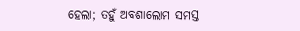ହେଲା; ତହୁଁ ଅବଶାଲୋମ ସମସ୍ତ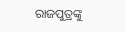ରାଜପୁତ୍ରଙ୍କୁ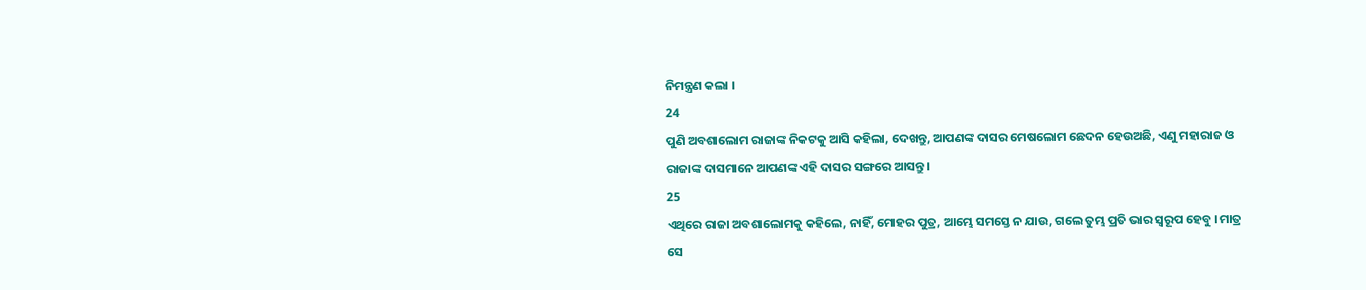ନିମନ୍ତ୍ରଣ କଲା ।
24
ପୁଣି ଅବଶାଲୋମ ରାଜାଙ୍କ ନିକଟକୁ ଆସି କହିଲା, ଦେଖନ୍ତୁ, ଆପଣଙ୍କ ଦାସର ମେଷଲୋମ ଛେଦନ ହେଉଅଛି, ଏଣୁ ମହାରାଜ ଓ ରାଜାଙ୍କ ଦାସମାନେ ଆପଣଙ୍କ ଏହି ଦାସର ସଙ୍ଗରେ ଆସନ୍ତୁ ।
25
ଏଥିରେ ରାଜା ଅବଶାଲୋମକୁ କହିଲେ, ନାହିଁ, ମୋହର ପୁତ୍ର, ଆମ୍ଭେ ସମସ୍ତେ ନ ଯାଉ, ଗଲେ ତୁମ୍ଭ ପ୍ରତି ଭାର ସ୍ଵରୂପ ହେବୁ । ମାତ୍ର ସେ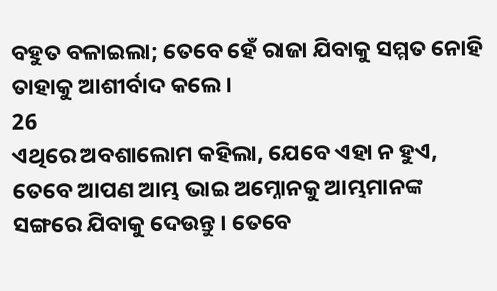ବହୁତ ବଳାଇଲା; ତେବେ ହେଁ ରାଜା ଯିବାକୁ ସମ୍ମତ ନୋହି ତାହାକୁ ଆଶୀର୍ବାଦ କଲେ ।
26
ଏଥିରେ ଅବଶାଲୋମ କହିଲା, ଯେବେ ଏହା ନ ହୁଏ, ତେବେ ଆପଣ ଆମ୍ଭ ଭାଇ ଅମ୍ନୋନକୁ ଆମ୍ଭମାନଙ୍କ ସଙ୍ଗରେ ଯିବାକୁ ଦେଉନ୍ତୁ । ତେବେ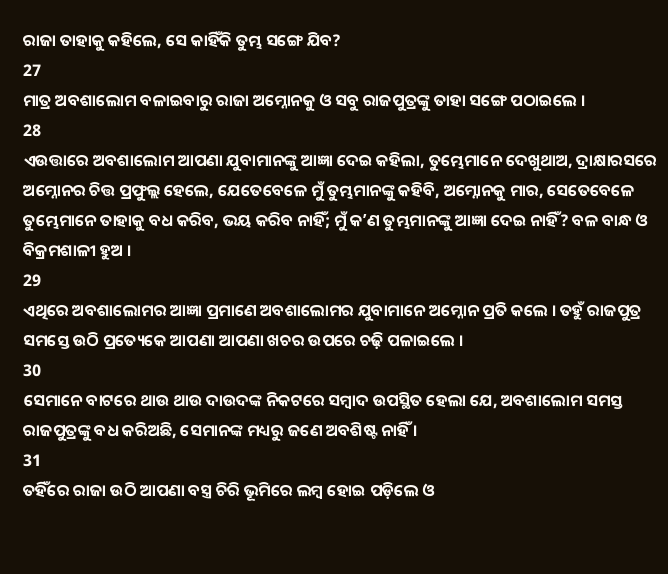ରାଜା ତାହାକୁ କହିଲେ, ସେ କାହିଁକି ତୁମ୍ଭ ସଙ୍ଗେ ଯିବ?
27
ମାତ୍ର ଅବଶାଲୋମ ବଳାଇବାରୁ ରାଜା ଅମ୍ନୋନକୁ ଓ ସବୁ ରାଜପୁତ୍ରଙ୍କୁ ତାହା ସଙ୍ଗେ ପଠାଇଲେ ।
28
ଏଉତ୍ତାରେ ଅବଶାଲୋମ ଆପଣା ଯୁବାମାନଙ୍କୁ ଆଜ୍ଞା ଦେଇ କହିଲା, ତୁମ୍ଭେମାନେ ଦେଖୁଥାଅ, ଦ୍ରାକ୍ଷାରସରେ ଅମ୍ନୋନର ଚିତ୍ତ ପ୍ରଫୁଲ୍ଲ ହେଲେ, ଯେତେବେଳେ ମୁଁ ତୁମ୍ଭମାନଙ୍କୁ କହିବି, ଅମ୍ନୋନକୁ ମାର, ସେତେବେଳେ ତୁମ୍ଭେମାନେ ତାହାକୁ ବଧ କରିବ, ଭୟ କରିବ ନାହିଁ; ମୁଁ କʼଣ ତୁମ୍ଭମାନଙ୍କୁ ଆଜ୍ଞା ଦେଇ ନାହିଁ? ବଳ ବାନ୍ଧ ଓ ବିକ୍ରମଶାଳୀ ହୁଅ ।
29
ଏଥିରେ ଅବଶାଲୋମର ଆଜ୍ଞା ପ୍ରମାଣେ ଅବଶାଲୋମର ଯୁବାମାନେ ଅମ୍ନୋନ ପ୍ରତି କଲେ । ତହୁଁ ରାଜପୁତ୍ର ସମସ୍ତେ ଉଠି ପ୍ରତ୍ୟେକେ ଆପଣା ଆପଣା ଖଚର ଉପରେ ଚଢ଼ି ପଳାଇଲେ ।
30
ସେମାନେ ବାଟରେ ଥାଉ ଥାଉ ଦାଉଦଙ୍କ ନିକଟରେ ସମ୍ଵାଦ ଉପସ୍ଥିତ ହେଲା ଯେ, ଅବଶାଲୋମ ସମସ୍ତ ରାଜପୁତ୍ରଙ୍କୁ ବଧ କରିଅଛି, ସେମାନଙ୍କ ମଧ୍ୟରୁ ଜଣେ ଅବଶିଷ୍ଟ ନାହିଁ ।
31
ତହିଁରେ ରାଜା ଉଠି ଆପଣା ବସ୍ତ୍ର ଚିରି ଭୂମିରେ ଲମ୍ଵ ହୋଇ ପଡ଼ିଲେ ଓ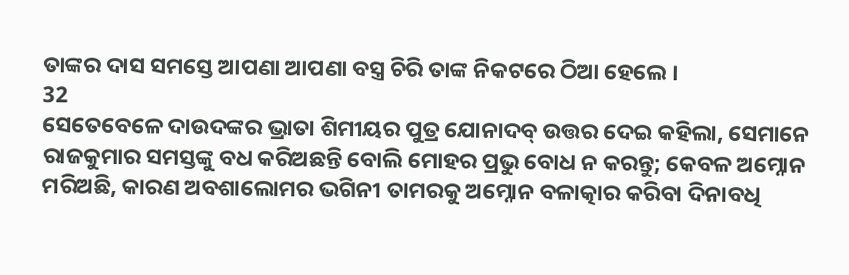ତାଙ୍କର ଦାସ ସମସ୍ତେ ଆପଣା ଆପଣା ବସ୍ତ୍ର ଚିରି ତାଙ୍କ ନିକଟରେ ଠିଆ ହେଲେ ।
32
ସେତେବେଳେ ଦାଉଦଙ୍କର ଭ୍ରାତା ଶିମୀୟର ପୁତ୍ର ଯୋନାଦବ୍ ଉତ୍ତର ଦେଇ କହିଲା, ସେମାନେ ରାଜକୁମାର ସମସ୍ତଙ୍କୁ ବଧ କରିଅଛନ୍ତି ବୋଲି ମୋହର ପ୍ରଭୁ ବୋଧ ନ କରନ୍ତୁ; କେବଳ ଅମ୍ନୋନ ମରିଅଛି, କାରଣ ଅବଶାଲୋମର ଭଗିନୀ ତାମରକୁ ଅମ୍ନୋନ ବଳାତ୍କାର କରିବା ଦିନାବଧି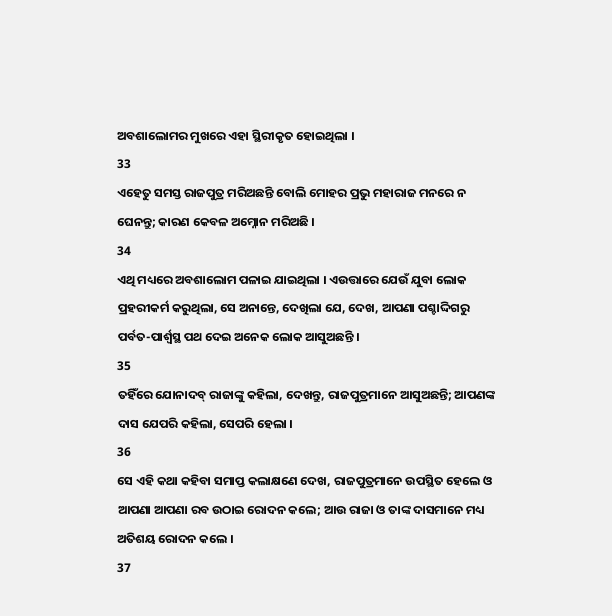ଅବଶାଲୋମର ମୁଖରେ ଏହା ସ୍ଥିରୀକୃତ ହୋଇଥିଲା ।
33
ଏହେତୁ ସମସ୍ତ ରାଜପୁତ୍ର ମରିଅଛନ୍ତି ବୋଲି ମୋହର ପ୍ରଭୁ ମହାରାଜ ମନରେ ନ ଘେନନ୍ତୁ; କାରଣ କେବଳ ଅମ୍ନୋନ ମରିଅଛି ।
34
ଏଥି ମଧ୍ୟରେ ଅବଶାଲୋମ ପଳାଇ ଯାଇଥିଲା । ଏଉତ୍ତାରେ ଯେଉଁ ଯୁବା ଲୋକ ପ୍ରହରୀକର୍ମ କରୁଥିଲା, ସେ ଅନାନ୍ତେ, ଦେଖିଲା ଯେ, ଦେଖ, ଆପଣା ପଶ୍ଚାଦ୍ଦିଗରୁ ପର୍ବତ-ପାର୍ଶ୍ଵସ୍ଥ ପଥ ଦେଇ ଅନେକ ଲୋକ ଆସୁଅଛନ୍ତି ।
35
ତହିଁରେ ଯୋନାଦବ୍ ରାଜାଙ୍କୁ କହିଲା, ଦେଖନ୍ତୁ, ରାଜପୁତ୍ରମାନେ ଆସୁଅଛନ୍ତି; ଆପଣଙ୍କ ଦାସ ଯେପରି କହିଲା, ସେପରି ହେଲା ।
36
ସେ ଏହି କଥା କହିବା ସମାପ୍ତ କଲାକ୍ଷଣେ ଦେଖ, ରାଜପୁତ୍ରମାନେ ଉପସ୍ଥିତ ହେଲେ ଓ ଆପଣା ଆପଣା ରବ ଉଠାଇ ରୋଦନ କଲେ; ଆଉ ରାଜା ଓ ତାଙ୍କ ଦାସମାନେ ମଧ୍ୟ ଅତିଶୟ ରୋଦନ କଲେ ।
37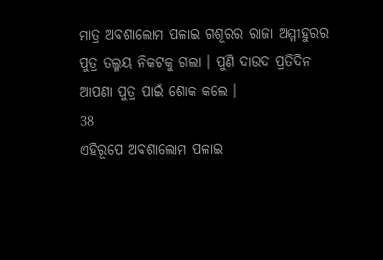ମାତ୍ର ଅବଶାଲୋମ ପଳାଇ ଗଶୂରର ରାଜା ଅମ୍ମୀହୁରର ପୁତ୍ର ତଲ୍ମୟ ନିକଟକୁ ଗଲା । ପୁଣି ଦାଉଦ ପ୍ରତିଦିନ ଆପଣା ପୁତ୍ର ପାଇଁ ଶୋକ କଲେ ।
38
ଏହିରୂପେ ଅବଶାଲୋମ ପଳାଇ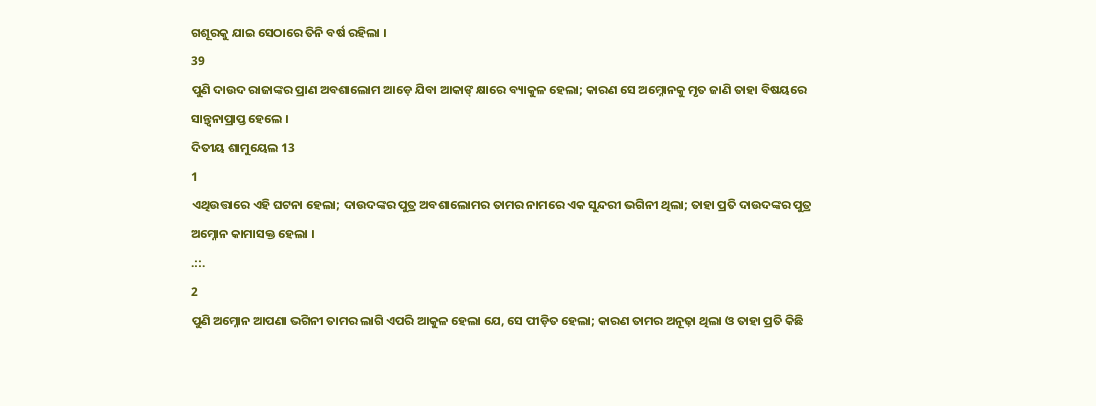ଗଶୂରକୁ ଯାଇ ସେଠାରେ ତିନି ବର୍ଷ ରହିଲା ।
39
ପୁଣି ଦାଉଦ ରାଜାଙ୍କର ପ୍ରାଣ ଅବଶାଲୋମ ଆଡ଼େ ଯିବା ଆକାଙ୍ କ୍ଷାରେ ବ୍ୟାକୁଳ ହେଲା; କାରଣ ସେ ଅମ୍ନୋନକୁ ମୃତ ଜାଣି ତାହା ବିଷୟରେ ସାନ୍ତ୍ଵନାପ୍ରାପ୍ତ ହେଲେ ।
ଦିତୀୟ ଶାମୁୟେଲ 13
1
ଏଥିଉତ୍ତାରେ ଏହି ଘଟନା ହେଲା; ଦାଉଦଙ୍କର ପୁତ୍ର ଅବଶାଲୋମର ତାମର ନାମରେ ଏକ ସୁନ୍ଦରୀ ଭଗିନୀ ଥିଲା; ତାହା ପ୍ରତି ଦାଉଦଙ୍କର ପୁତ୍ର ଅମ୍ନୋନ କାମାସକ୍ତ ହେଲା ।
.::.
2
ପୁଣି ଅମ୍ନୋନ ଆପଣା ଭଗିନୀ ତାମର ଲାଗି ଏପରି ଆକୁଳ ହେଲା ଯେ, ସେ ପୀଡ଼ିତ ହେଲା; କାରଣ ତାମର ଅନୂଢ଼ା ଥିଲା ଓ ତାହା ପ୍ରତି କିଛି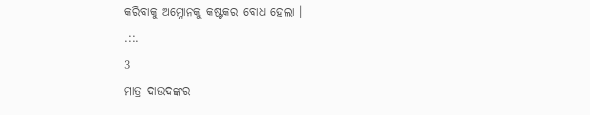କରିବାକୁ ଅମ୍ନୋନକୁ କଷ୍ଟକର ବୋଧ ହେଲା ।
.::.
3
ମାତ୍ର ଦାଉଦଙ୍କର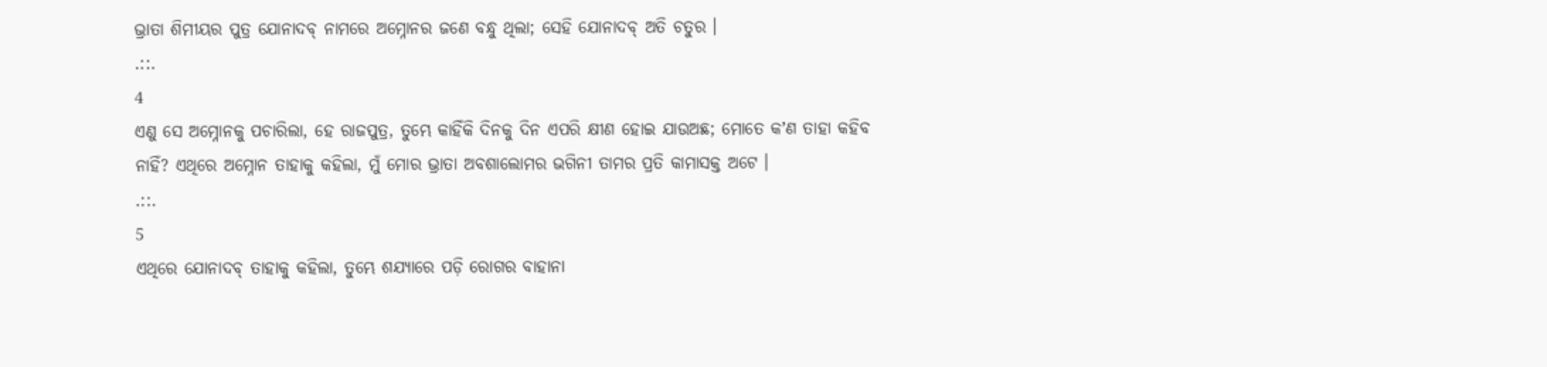ଭ୍ରାତା ଶିମୀୟର ପୁତ୍ର ଯୋନାଦବ୍ ନାମରେ ଅମ୍ନୋନର ଜଣେ ବନ୍ଧୁ ଥିଲା; ସେହି ଯୋନାଦବ୍ ଅତି ଚତୁର ।
.::.
4
ଏଣୁ ସେ ଅମ୍ନୋନକୁ ପଚାରିଲା, ହେ ରାଜପୁତ୍ର, ତୁମ୍ଭେ କାହିଁକି ଦିନକୁ ଦିନ ଏପରି କ୍ଷୀଣ ହୋଇ ଯାଉଅଛ; ମୋତେ କʼଣ ତାହା କହିବ ନାହିଁ? ଏଥିରେ ଅମ୍ନୋନ ତାହାକୁ କହିଲା, ମୁଁ ମୋର ଭ୍ରାତା ଅବଶାଲୋମର ଭଗିନୀ ତାମର ପ୍ରତି କାମାସକ୍ତ ଅଟେ ।
.::.
5
ଏଥିରେ ଯୋନାଦବ୍ ତାହାକୁ କହିଲା, ତୁମ୍ଭେ ଶଯ୍ୟାରେ ପଡ଼ି ରୋଗର ବାହାନା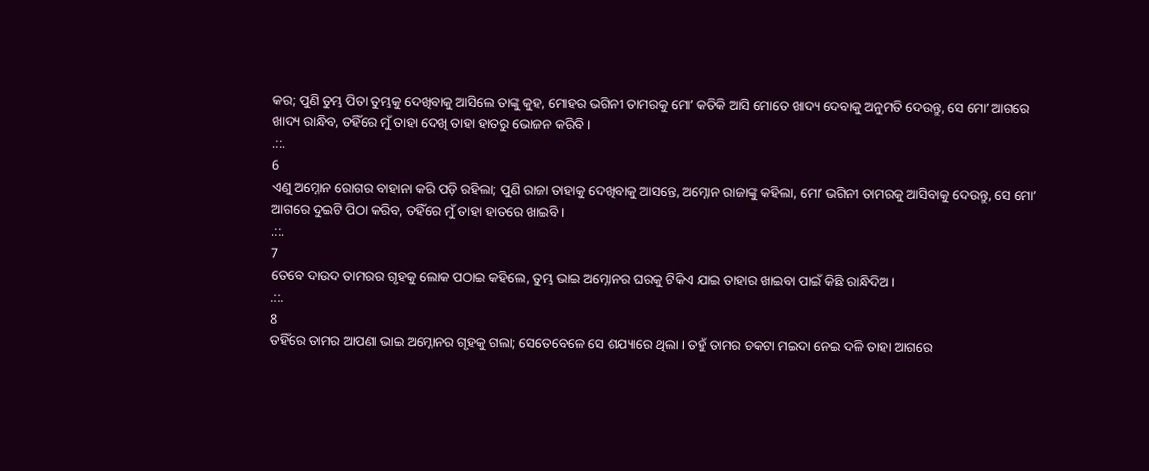କର; ପୁଣି ତୁମ୍ଭ ପିତା ତୁମ୍ଭକୁ ଦେଖିବାକୁ ଆସିଲେ ତାଙ୍କୁ କୁହ, ମୋହର ଭଗିନୀ ତାମରକୁ ମୋʼ କତିକି ଆସି ମୋତେ ଖାଦ୍ୟ ଦେବାକୁ ଅନୁମତି ଦେଉନ୍ତୁ, ସେ ମୋʼ ଆଗରେ ଖାଦ୍ୟ ରାନ୍ଧିବ, ତହିଁରେ ମୁଁ ତାହା ଦେଖି ତାହା ହାତରୁ ଭୋଜନ କରିବି ।
.::.
6
ଏଣୁ ଅମ୍ନୋନ ରୋଗର ବାହାନା କରି ପଡ଼ି ରହିଲା; ପୁଣି ରାଜା ତାହାକୁ ଦେଖିବାକୁ ଆସନ୍ତେ, ଅମ୍ନୋନ ରାଜାଙ୍କୁ କହିଲା, ମୋʼ ଭଗିନୀ ତାମରକୁ ଆସିବାକୁ ଦେଉନ୍ତୁ, ସେ ମୋʼ ଆଗରେ ଦୁଇଟି ପିଠା କରିବ, ତହିଁରେ ମୁଁ ତାହା ହାତରେ ଖାଇବି ।
.::.
7
ତେବେ ଦାଉଦ ତାମରର ଗୃହକୁ ଲୋକ ପଠାଇ କହିଲେ, ତୁମ୍ଭ ଭାଇ ଅମ୍ନୋନର ଘରକୁ ଟିକିଏ ଯାଇ ତାହାର ଖାଇବା ପାଇଁ କିଛି ରାନ୍ଧିଦିଅ ।
.::.
8
ତହିଁରେ ତାମର ଆପଣା ଭାଇ ଅମ୍ନୋନର ଗୃହକୁ ଗଲା; ସେତେବେଳେ ସେ ଶଯ୍ୟାରେ ଥିଲା । ତହୁଁ ତାମର ଚକଟା ମଇଦା ନେଇ ଦଳି ତାହା ଆଗରେ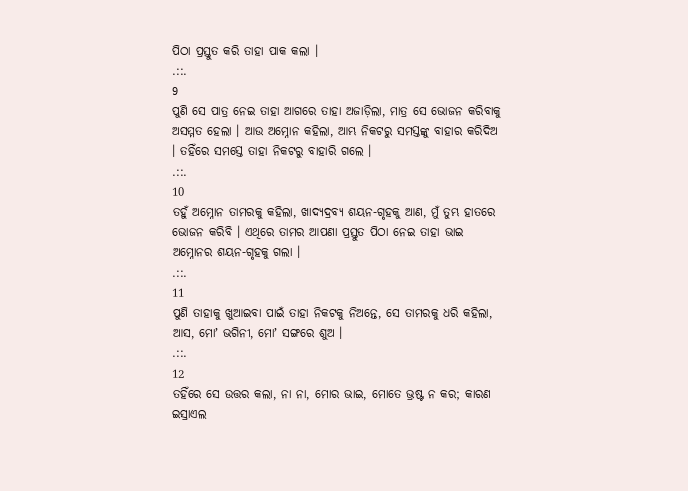ପିଠା ପ୍ରସ୍ତୁତ କରି ତାହା ପାକ କଲା ।
.::.
9
ପୁଣି ସେ ପାତ୍ର ନେଇ ତାହା ଆଗରେ ତାହା ଅଜାଡ଼ିଲା, ମାତ୍ର ସେ ଭୋଜନ କରିବାକୁ ଅସମ୍ମତ ହେଲା । ଆଉ ଅମ୍ନୋନ କହିଲା, ଆମ୍ଭ ନିକଟରୁ ସମସ୍ତଙ୍କୁ ବାହାର କରିଦିଅ । ତହିଁରେ ସମସ୍ତେ ତାହା ନିକଟରୁ ବାହାରି ଗଲେ ।
.::.
10
ତହୁଁ ଅମ୍ନୋନ ତାମରକୁ କହିଲା, ଖାଦ୍ୟଦ୍ରବ୍ୟ ଶୟନ-ଗୃହକୁ ଆଣ, ମୁଁ ତୁମ୍ଭ ହାତରେ ଭୋଜନ କରିବି । ଏଥିରେ ତାମର ଆପଣା ପ୍ରସ୍ତୁତ ପିଠା ନେଇ ତାହା ଭାଇ ଅମ୍ନୋନର ଶୟନ-ଗୃହକୁ ଗଲା ।
.::.
11
ପୁଣି ତାହାକୁ ଖୁଆଇବା ପାଇଁ ତାହା ନିକଟକୁ ନିଅନ୍ତେ, ସେ ତାମରକୁ ଧରି କହିଲା, ଆସ, ମୋʼ ଭଗିନୀ, ମୋʼ ସଙ୍ଗରେ ଶୁଅ ।
.::.
12
ତହିଁରେ ସେ ଉତ୍ତର କଲା, ନା ନା, ମୋର ଭାଇ, ମୋତେ ଭ୍ରଷ୍ଟ ନ କର; କାରଣ ଇସ୍ରାଏଲ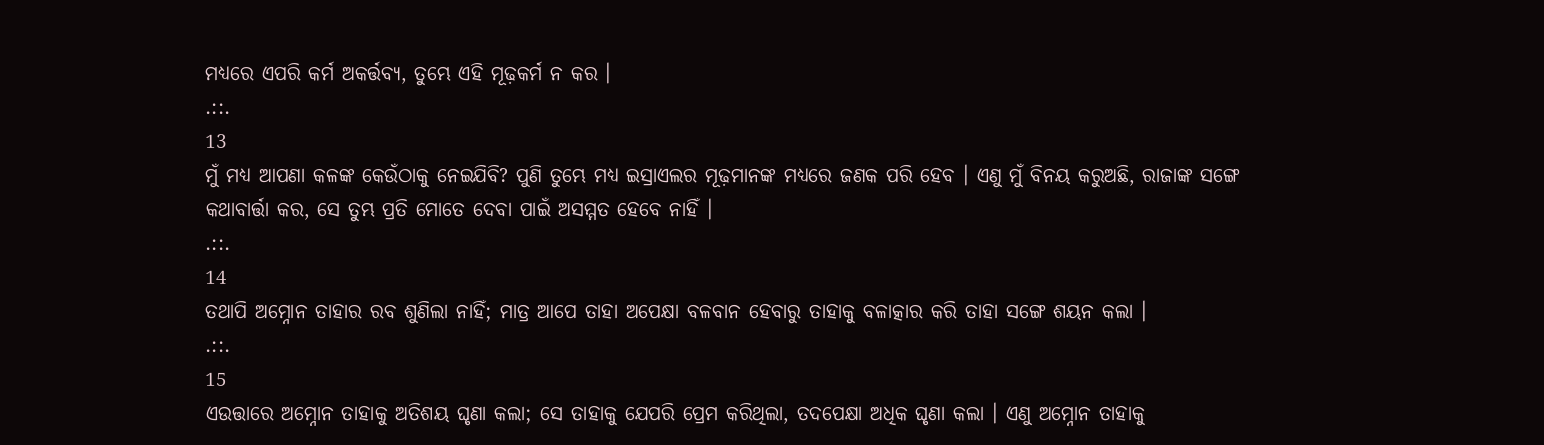ମଧ୍ୟରେ ଏପରି କର୍ମ ଅକର୍ତ୍ତବ୍ୟ, ତୁମ୍ଭେ ଏହି ମୂଢ଼କର୍ମ ନ କର ।
.::.
13
ମୁଁ ମଧ୍ୟ ଆପଣା କଳଙ୍କ କେଉଁଠାକୁ ନେଇଯିବି? ପୁଣି ତୁମ୍ଭେ ମଧ୍ୟ ଇସ୍ରାଏଲର ମୂଢ଼ମାନଙ୍କ ମଧ୍ୟରେ ଜଣକ ପରି ହେବ । ଏଣୁ ମୁଁ ବିନୟ କରୁଅଛି, ରାଜାଙ୍କ ସଙ୍ଗେ କଥାବାର୍ତ୍ତା କର, ସେ ତୁମ୍ଭ ପ୍ରତି ମୋତେ ଦେବା ପାଇଁ ଅସମ୍ମତ ହେବେ ନାହିଁ ।
.::.
14
ତଥାପି ଅମ୍ନୋନ ତାହାର ରବ ଶୁଣିଲା ନାହିଁ; ମାତ୍ର ଆପେ ତାହା ଅପେକ୍ଷା ବଳବାନ ହେବାରୁ ତାହାକୁ ବଳାତ୍କାର କରି ତାହା ସଙ୍ଗେ ଶୟନ କଲା ।
.::.
15
ଏଉତ୍ତାରେ ଅମ୍ନୋନ ତାହାକୁ ଅତିଶୟ ଘୃଣା କଲା; ସେ ତାହାକୁ ଯେପରି ପ୍ରେମ କରିଥିଲା, ତଦପେକ୍ଷା ଅଧିକ ଘୃଣା କଲା । ଏଣୁ ଅମ୍ନୋନ ତାହାକୁ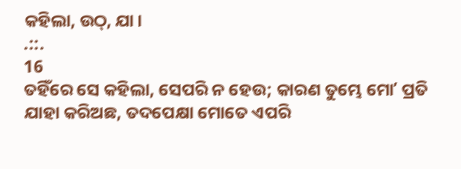କହିଲା, ଉଠ୍, ଯା ।
.::.
16
ତହିଁରେ ସେ କହିଲା, ସେପରି ନ ହେଉ; କାରଣ ତୁମ୍ଭେ ମୋʼ ପ୍ରତି ଯାହା କରିଅଛ, ତଦପେକ୍ଷା ମୋତେ ଏପରି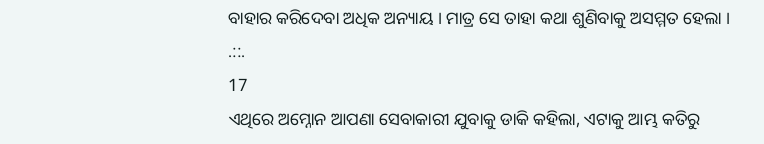ବାହାର କରିଦେବା ଅଧିକ ଅନ୍ୟାୟ । ମାତ୍ର ସେ ତାହା କଥା ଶୁଣିବାକୁ ଅସମ୍ମତ ହେଲା ।
.::.
17
ଏଥିରେ ଅମ୍ନୋନ ଆପଣା ସେବାକାରୀ ଯୁବାକୁ ଡାକି କହିଲା, ଏଟାକୁ ଆମ୍ଭ କତିରୁ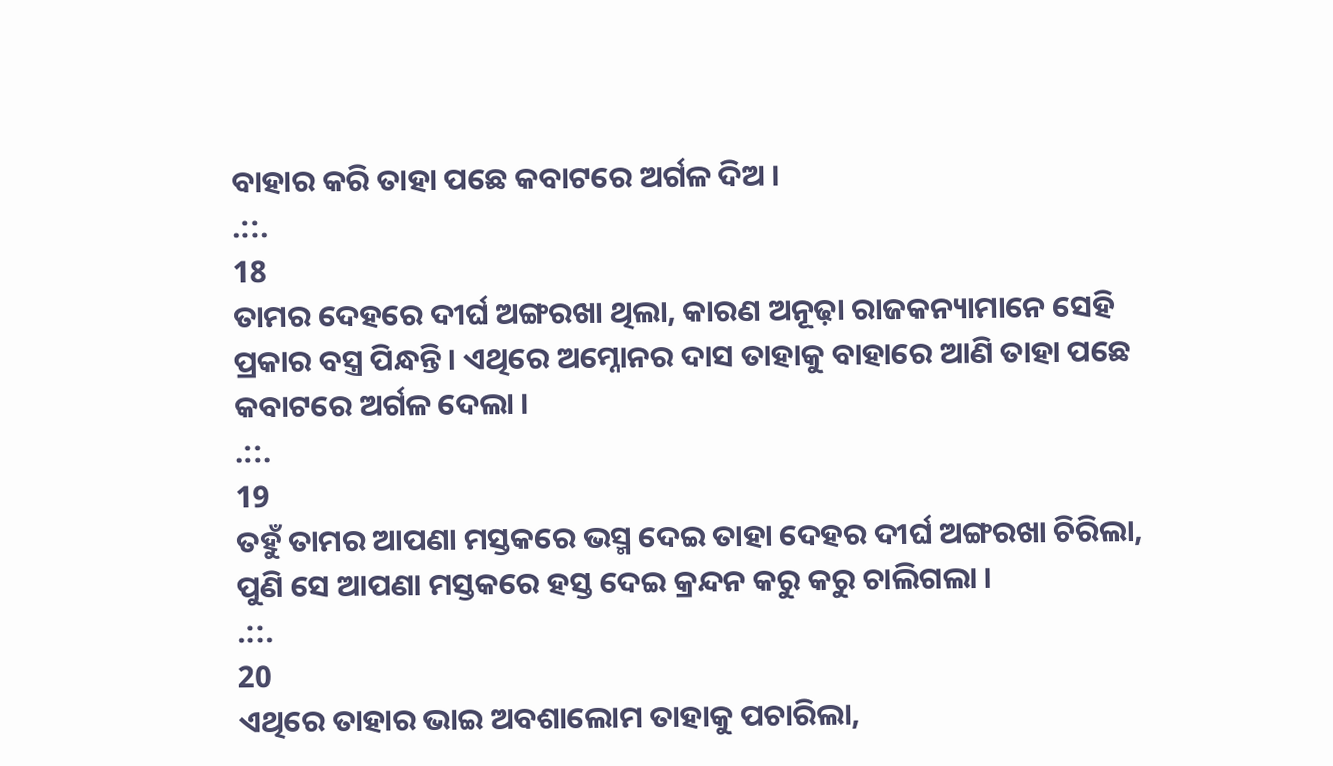ବାହାର କରି ତାହା ପଛେ କବାଟରେ ଅର୍ଗଳ ଦିଅ ।
.::.
18
ତାମର ଦେହରେ ଦୀର୍ଘ ଅଙ୍ଗରଖା ଥିଲା, କାରଣ ଅନୂଢ଼ା ରାଜକନ୍ୟାମାନେ ସେହି ପ୍ରକାର ବସ୍ତ୍ର ପିନ୍ଧନ୍ତି । ଏଥିରେ ଅମ୍ନୋନର ଦାସ ତାହାକୁ ବାହାରେ ଆଣି ତାହା ପଛେ କବାଟରେ ଅର୍ଗଳ ଦେଲା ।
.::.
19
ତହୁଁ ତାମର ଆପଣା ମସ୍ତକରେ ଭସ୍ମ ଦେଇ ତାହା ଦେହର ଦୀର୍ଘ ଅଙ୍ଗରଖା ଚିରିଲା, ପୁଣି ସେ ଆପଣା ମସ୍ତକରେ ହସ୍ତ ଦେଇ କ୍ରନ୍ଦନ କରୁ କରୁ ଚାଲିଗଲା ।
.::.
20
ଏଥିରେ ତାହାର ଭାଇ ଅବଶାଲୋମ ତାହାକୁ ପଚାରିଲା,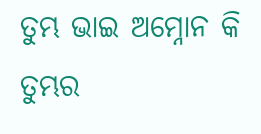ତୁମ୍ଭ ଭାଇ ଅମ୍ନୋନ କି ତୁମ୍ଭର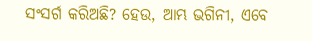ସଂସର୍ଗ କରିଅଛି? ହେଉ, ଆମ୍ଭ ଭଗିନୀ, ଏବେ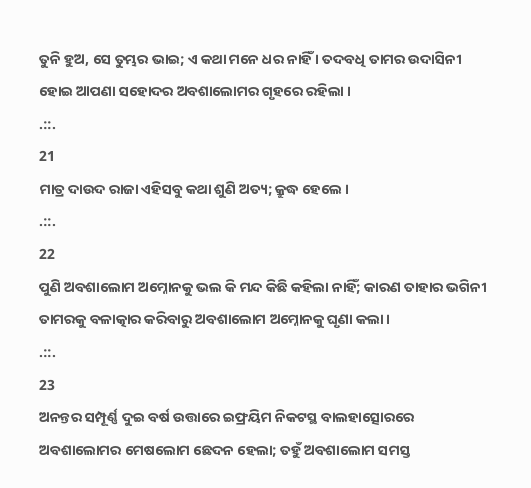ତୁନି ହୁଅ, ସେ ତୁମ୍ଭର ଭାଇ; ଏ କଥା ମନେ ଧର ନାହିଁ । ତଦବଧି ତାମର ଉଦାସିନୀ ହୋଇ ଆପଣା ସହୋଦର ଅବଶାଲୋମର ଗୃହରେ ରହିଲା ।
.::.
21
ମାତ୍ର ଦାଉଦ ରାଜା ଏହିସବୁ କଥା ଶୁଣି ଅତ୍ୟ; କ୍ରୁଦ୍ଧ ହେଲେ ।
.::.
22
ପୁଣି ଅବଶାଲୋମ ଅମ୍ନୋନକୁ ଭଲ କି ମନ୍ଦ କିଛି କହିଲା ନାହିଁ; କାରଣ ତାହାର ଭଗିନୀ ତାମରକୁ ବଳାତ୍କାର କରିବାରୁ ଅବଶାଲୋମ ଅମ୍ନୋନକୁ ଘୃଣା କଲା ।
.::.
23
ଅନନ୍ତର ସମ୍ପୂର୍ଣ୍ଣ ଦୁଇ ବର୍ଷ ଉତ୍ତାରେ ଇଫ୍ରୟିମ ନିକଟସ୍ଥ ବାଲହାତ୍ସୋରରେ ଅବଶାଲୋମର ମେଷଲୋମ ଛେଦନ ହେଲା; ତହୁଁ ଅବଶାଲୋମ ସମସ୍ତ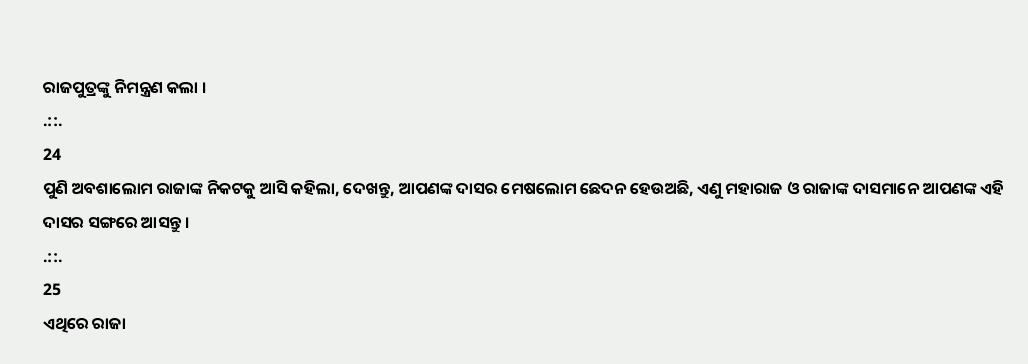ରାଜପୁତ୍ରଙ୍କୁ ନିମନ୍ତ୍ରଣ କଲା ।
.::.
24
ପୁଣି ଅବଶାଲୋମ ରାଜାଙ୍କ ନିକଟକୁ ଆସି କହିଲା, ଦେଖନ୍ତୁ, ଆପଣଙ୍କ ଦାସର ମେଷଲୋମ ଛେଦନ ହେଉଅଛି, ଏଣୁ ମହାରାଜ ଓ ରାଜାଙ୍କ ଦାସମାନେ ଆପଣଙ୍କ ଏହି ଦାସର ସଙ୍ଗରେ ଆସନ୍ତୁ ।
.::.
25
ଏଥିରେ ରାଜା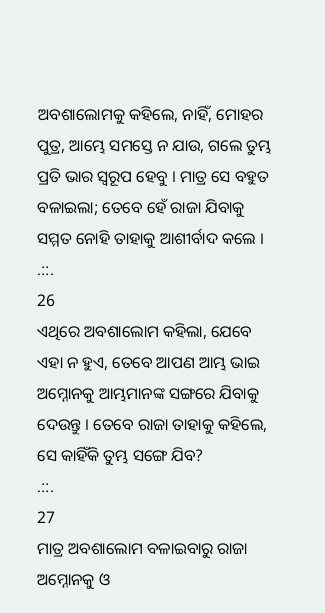ଅବଶାଲୋମକୁ କହିଲେ, ନାହିଁ, ମୋହର ପୁତ୍ର, ଆମ୍ଭେ ସମସ୍ତେ ନ ଯାଉ, ଗଲେ ତୁମ୍ଭ ପ୍ରତି ଭାର ସ୍ଵରୂପ ହେବୁ । ମାତ୍ର ସେ ବହୁତ ବଳାଇଲା; ତେବେ ହେଁ ରାଜା ଯିବାକୁ ସମ୍ମତ ନୋହି ତାହାକୁ ଆଶୀର୍ବାଦ କଲେ ।
.::.
26
ଏଥିରେ ଅବଶାଲୋମ କହିଲା, ଯେବେ ଏହା ନ ହୁଏ, ତେବେ ଆପଣ ଆମ୍ଭ ଭାଇ ଅମ୍ନୋନକୁ ଆମ୍ଭମାନଙ୍କ ସଙ୍ଗରେ ଯିବାକୁ ଦେଉନ୍ତୁ । ତେବେ ରାଜା ତାହାକୁ କହିଲେ, ସେ କାହିଁକି ତୁମ୍ଭ ସଙ୍ଗେ ଯିବ?
.::.
27
ମାତ୍ର ଅବଶାଲୋମ ବଳାଇବାରୁ ରାଜା ଅମ୍ନୋନକୁ ଓ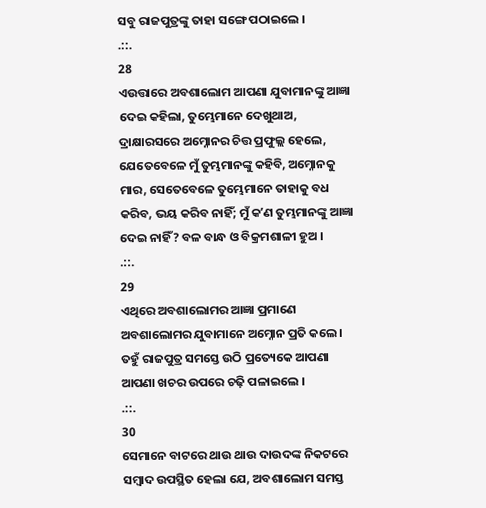ସବୁ ରାଜପୁତ୍ରଙ୍କୁ ତାହା ସଙ୍ଗେ ପଠାଇଲେ ।
.::.
28
ଏଉତ୍ତାରେ ଅବଶାଲୋମ ଆପଣା ଯୁବାମାନଙ୍କୁ ଆଜ୍ଞା ଦେଇ କହିଲା, ତୁମ୍ଭେମାନେ ଦେଖୁଥାଅ, ଦ୍ରାକ୍ଷାରସରେ ଅମ୍ନୋନର ଚିତ୍ତ ପ୍ରଫୁଲ୍ଲ ହେଲେ, ଯେତେବେଳେ ମୁଁ ତୁମ୍ଭମାନଙ୍କୁ କହିବି, ଅମ୍ନୋନକୁ ମାର, ସେତେବେଳେ ତୁମ୍ଭେମାନେ ତାହାକୁ ବଧ କରିବ, ଭୟ କରିବ ନାହିଁ; ମୁଁ କʼଣ ତୁମ୍ଭମାନଙ୍କୁ ଆଜ୍ଞା ଦେଇ ନାହିଁ? ବଳ ବାନ୍ଧ ଓ ବିକ୍ରମଶାଳୀ ହୁଅ ।
.::.
29
ଏଥିରେ ଅବଶାଲୋମର ଆଜ୍ଞା ପ୍ରମାଣେ ଅବଶାଲୋମର ଯୁବାମାନେ ଅମ୍ନୋନ ପ୍ରତି କଲେ । ତହୁଁ ରାଜପୁତ୍ର ସମସ୍ତେ ଉଠି ପ୍ରତ୍ୟେକେ ଆପଣା ଆପଣା ଖଚର ଉପରେ ଚଢ଼ି ପଳାଇଲେ ।
.::.
30
ସେମାନେ ବାଟରେ ଥାଉ ଥାଉ ଦାଉଦଙ୍କ ନିକଟରେ ସମ୍ଵାଦ ଉପସ୍ଥିତ ହେଲା ଯେ, ଅବଶାଲୋମ ସମସ୍ତ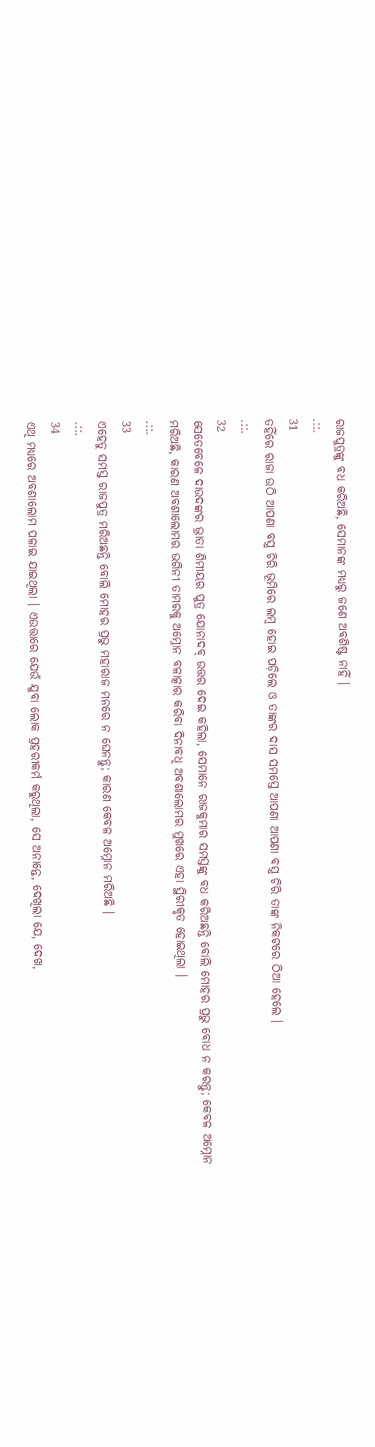ରାଜପୁତ୍ରଙ୍କୁ ବଧ କରିଅଛି, ସେମାନଙ୍କ ମଧ୍ୟରୁ ଜଣେ ଅବଶିଷ୍ଟ ନାହିଁ ।
.::.
31
ତହିଁରେ ରାଜା ଉଠି ଆପଣା ବସ୍ତ୍ର ଚିରି ଭୂମିରେ ଲମ୍ଵ ହୋଇ ପଡ଼ିଲେ ଓ ତାଙ୍କର ଦାସ ସମସ୍ତେ ଆପଣା ଆପଣା ବସ୍ତ୍ର ଚିରି ତାଙ୍କ ନିକଟରେ ଠିଆ ହେଲେ ।
.::.
32
ସେତେବେଳେ ଦାଉଦଙ୍କର ଭ୍ରାତା ଶିମୀୟର ପୁତ୍ର ଯୋନାଦବ୍ ଉତ୍ତର ଦେଇ କହିଲା, ସେମାନେ ରାଜକୁମାର ସମସ୍ତଙ୍କୁ ବଧ କରିଅଛନ୍ତି ବୋଲି ମୋହର ପ୍ରଭୁ ବୋଧ ନ କରନ୍ତୁ; କେବଳ ଅମ୍ନୋନ ମରିଅଛି, କାରଣ ଅବଶାଲୋମର ଭଗିନୀ ତାମରକୁ ଅମ୍ନୋନ ବଳାତ୍କାର କରିବା ଦିନାବଧି ଅବଶାଲୋମର ମୁଖରେ ଏହା ସ୍ଥିରୀକୃତ ହୋଇଥିଲା ।
.::.
33
ଏହେତୁ ସମସ୍ତ ରାଜପୁତ୍ର ମରିଅଛନ୍ତି ବୋଲି ମୋହର ପ୍ରଭୁ ମହାରାଜ ମନରେ ନ ଘେନନ୍ତୁ; କାରଣ କେବଳ ଅମ୍ନୋନ ମରିଅଛି ।
.::.
34
ଏଥି ମଧ୍ୟରେ ଅବଶାଲୋମ ପଳାଇ ଯାଇଥିଲା । ଏଉତ୍ତାରେ ଯେଉଁ ଯୁବା ଲୋକ ପ୍ରହରୀକର୍ମ କରୁଥିଲା, ସେ ଅନାନ୍ତେ, ଦେଖିଲା ଯେ, ଦେଖ,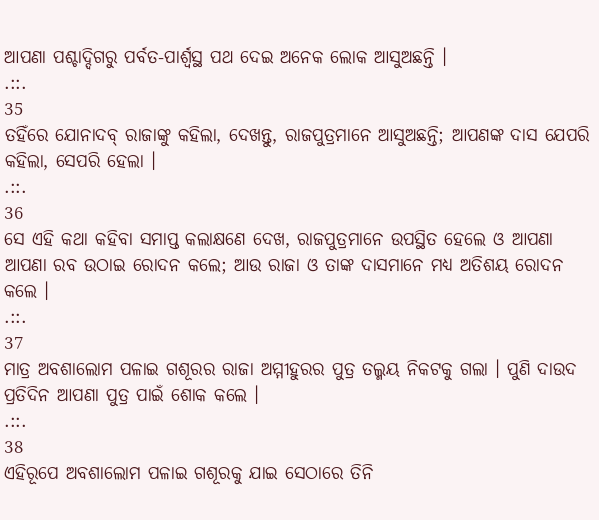ଆପଣା ପଶ୍ଚାଦ୍ଦିଗରୁ ପର୍ବତ-ପାର୍ଶ୍ଵସ୍ଥ ପଥ ଦେଇ ଅନେକ ଲୋକ ଆସୁଅଛନ୍ତି ।
.::.
35
ତହିଁରେ ଯୋନାଦବ୍ ରାଜାଙ୍କୁ କହିଲା, ଦେଖନ୍ତୁ, ରାଜପୁତ୍ରମାନେ ଆସୁଅଛନ୍ତି; ଆପଣଙ୍କ ଦାସ ଯେପରି କହିଲା, ସେପରି ହେଲା ।
.::.
36
ସେ ଏହି କଥା କହିବା ସମାପ୍ତ କଲାକ୍ଷଣେ ଦେଖ, ରାଜପୁତ୍ରମାନେ ଉପସ୍ଥିତ ହେଲେ ଓ ଆପଣା ଆପଣା ରବ ଉଠାଇ ରୋଦନ କଲେ; ଆଉ ରାଜା ଓ ତାଙ୍କ ଦାସମାନେ ମଧ୍ୟ ଅତିଶୟ ରୋଦନ କଲେ ।
.::.
37
ମାତ୍ର ଅବଶାଲୋମ ପଳାଇ ଗଶୂରର ରାଜା ଅମ୍ମୀହୁରର ପୁତ୍ର ତଲ୍ମୟ ନିକଟକୁ ଗଲା । ପୁଣି ଦାଉଦ ପ୍ରତିଦିନ ଆପଣା ପୁତ୍ର ପାଇଁ ଶୋକ କଲେ ।
.::.
38
ଏହିରୂପେ ଅବଶାଲୋମ ପଳାଇ ଗଶୂରକୁ ଯାଇ ସେଠାରେ ତିନି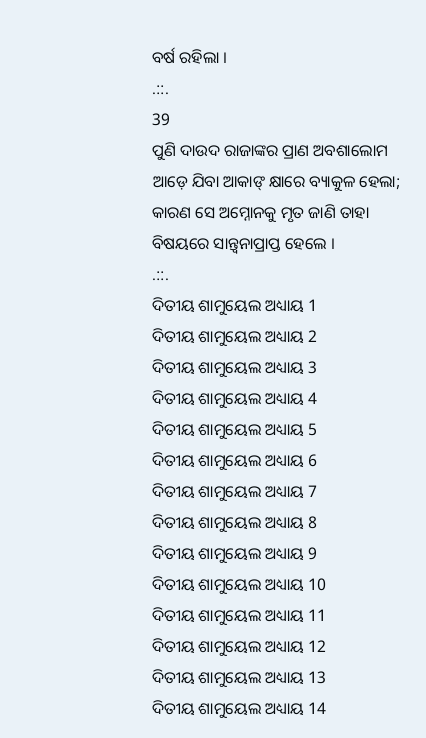ବର୍ଷ ରହିଲା ।
.::.
39
ପୁଣି ଦାଉଦ ରାଜାଙ୍କର ପ୍ରାଣ ଅବଶାଲୋମ ଆଡ଼େ ଯିବା ଆକାଙ୍ କ୍ଷାରେ ବ୍ୟାକୁଳ ହେଲା; କାରଣ ସେ ଅମ୍ନୋନକୁ ମୃତ ଜାଣି ତାହା ବିଷୟରେ ସାନ୍ତ୍ଵନାପ୍ରାପ୍ତ ହେଲେ ।
.::.
ଦିତୀୟ ଶାମୁୟେଲ ଅଧ୍ୟାୟ 1
ଦିତୀୟ ଶାମୁୟେଲ ଅଧ୍ୟାୟ 2
ଦିତୀୟ ଶାମୁୟେଲ ଅଧ୍ୟାୟ 3
ଦିତୀୟ ଶାମୁୟେଲ ଅଧ୍ୟାୟ 4
ଦିତୀୟ ଶାମୁୟେଲ ଅଧ୍ୟାୟ 5
ଦିତୀୟ ଶାମୁୟେଲ ଅଧ୍ୟାୟ 6
ଦିତୀୟ ଶାମୁୟେଲ ଅଧ୍ୟାୟ 7
ଦିତୀୟ ଶାମୁୟେଲ ଅଧ୍ୟାୟ 8
ଦିତୀୟ ଶାମୁୟେଲ ଅଧ୍ୟାୟ 9
ଦିତୀୟ ଶାମୁୟେଲ ଅଧ୍ୟାୟ 10
ଦିତୀୟ ଶାମୁୟେଲ ଅଧ୍ୟାୟ 11
ଦିତୀୟ ଶାମୁୟେଲ ଅଧ୍ୟାୟ 12
ଦିତୀୟ ଶାମୁୟେଲ ଅଧ୍ୟାୟ 13
ଦିତୀୟ ଶାମୁୟେଲ ଅଧ୍ୟାୟ 14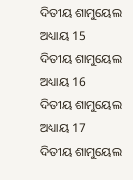ଦିତୀୟ ଶାମୁୟେଲ ଅଧ୍ୟାୟ 15
ଦିତୀୟ ଶାମୁୟେଲ ଅଧ୍ୟାୟ 16
ଦିତୀୟ ଶାମୁୟେଲ ଅଧ୍ୟାୟ 17
ଦିତୀୟ ଶାମୁୟେଲ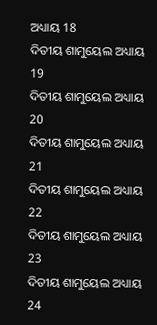ଅଧ୍ୟାୟ 18
ଦିତୀୟ ଶାମୁୟେଲ ଅଧ୍ୟାୟ 19
ଦିତୀୟ ଶାମୁୟେଲ ଅଧ୍ୟାୟ 20
ଦିତୀୟ ଶାମୁୟେଲ ଅଧ୍ୟାୟ 21
ଦିତୀୟ ଶାମୁୟେଲ ଅଧ୍ୟାୟ 22
ଦିତୀୟ ଶାମୁୟେଲ ଅଧ୍ୟାୟ 23
ଦିତୀୟ ଶାମୁୟେଲ ଅଧ୍ୟାୟ 24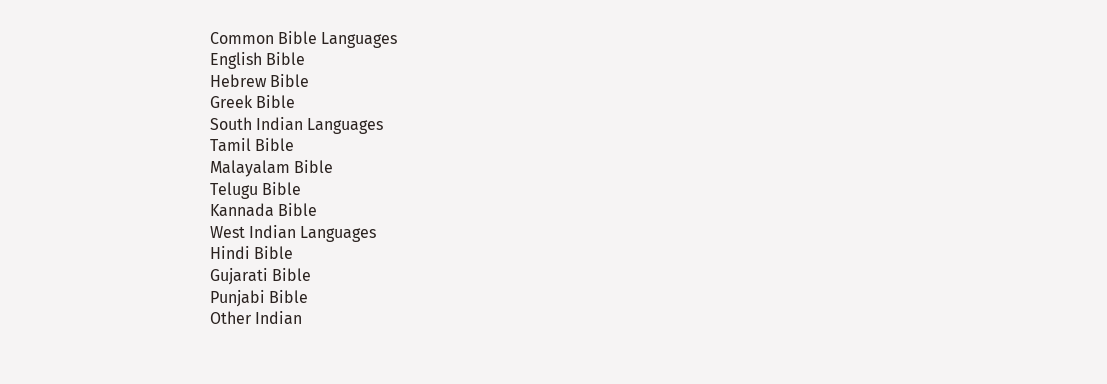Common Bible Languages
English Bible
Hebrew Bible
Greek Bible
South Indian Languages
Tamil Bible
Malayalam Bible
Telugu Bible
Kannada Bible
West Indian Languages
Hindi Bible
Gujarati Bible
Punjabi Bible
Other Indian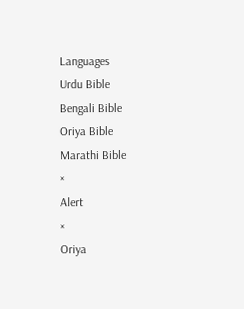Languages
Urdu Bible
Bengali Bible
Oriya Bible
Marathi Bible
×
Alert
×
Oriya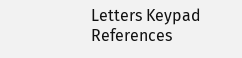Letters Keypad References